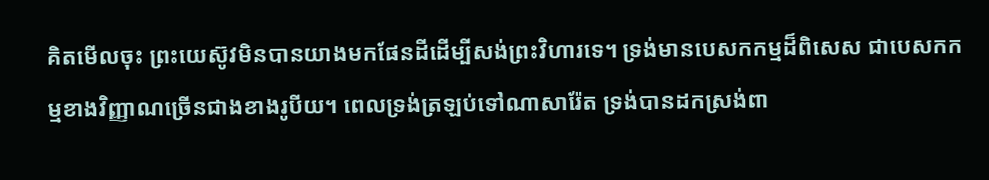គិតមើលចុះ ព្រះយេស៊ូវមិនបានយាងមកផែនដីដើម្បីសង់ព្រះវិហារទេ។ ទ្រង់មានបេសកកម្មដ៏ពិសេស ជាបេសកកម្មខាងវិញ្ញាណច្រើនជាងខាងរូបីយ។ ពេលទ្រង់ត្រឡប់ទៅណាសារ៉ែត ទ្រង់បានដកស្រង់ពា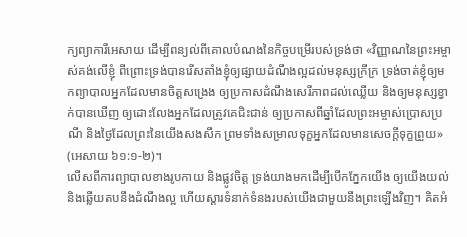ក្យព្យាការីអេសាយ ដើម្បីពន្យល់ពីគោលបំណងនៃកិច្ចបម្រើរបស់ទ្រង់ថា «វិញ្ញាណនៃព្រះអម្ចាស់គង់លើខ្ញុំ ពីព្រោះទ្រង់បានរើសតាំងខ្ញុំឲ្យផ្សាយដំណឹងល្អដល់មនុស្សក្រីក្រ ទ្រង់ចាត់ខ្ញុំឲ្យមកព្យាបាលអ្នកដែលមានចិត្តសង្រេង ឲ្យប្រកាសដំណឹងសេរីភាពដល់ឈ្លើយ និងឲ្យមនុស្សខ្វាក់បានឃើញ ឲ្យដោះលែងអ្នកដែលត្រូវគេជិះជាន់ ឲ្យប្រកាសពីឆ្នាំដែលព្រះអម្ចាស់ប្រោសប្រណី និងថ្ងៃដែលព្រះនៃយើងសងសឹក ព្រមទាំងសម្រាលទុក្ខអ្នកដែលមានសេចក្ដីទុក្ខព្រួយ» (អេសាយ ៦១:១-២)។
លើសពីការព្យាបាលខាងរូបកាយ និងផ្លូវចិត្ត ទ្រង់យាងមកដើម្បីបើកភ្នែកយើង ឲ្យយើងយល់ និងឆ្លើយតបនឹងដំណឹងល្អ ហើយស្ដារទំនាក់ទំនងរបស់យើងជាមួយនឹងព្រះឡើងវិញ។ គិតអំ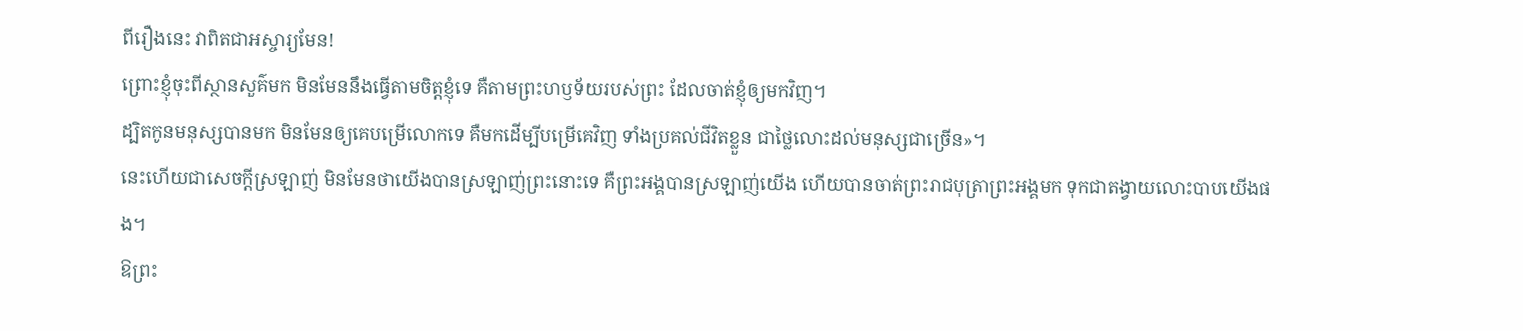ពីរឿងនេះ វាពិតជាអស្ចារ្យមែន!
ព្រោះខ្ញុំចុះពីស្ថានសួគ៌មក មិនមែននឹងធ្វើតាមចិត្តខ្ញុំទេ គឺតាមព្រះហឫទ័យរបស់ព្រះ ដែលចាត់ខ្ញុំឲ្យមកវិញ។
ដ្បិតកូនមនុស្សបានមក មិនមែនឲ្យគេបម្រើលោកទេ គឺមកដើម្បីបម្រើគេវិញ ទាំងប្រគល់ជីវិតខ្លួន ជាថ្លៃលោះដល់មនុស្សជាច្រើន»។
នេះហើយជាសេចក្ដីស្រឡាញ់ មិនមែនថាយើងបានស្រឡាញ់ព្រះនោះទេ គឺព្រះអង្គបានស្រឡាញ់យើង ហើយបានចាត់ព្រះរាជបុត្រាព្រះអង្គមក ទុកជាតង្វាយលោះបាបយើងផង។
ឱព្រះ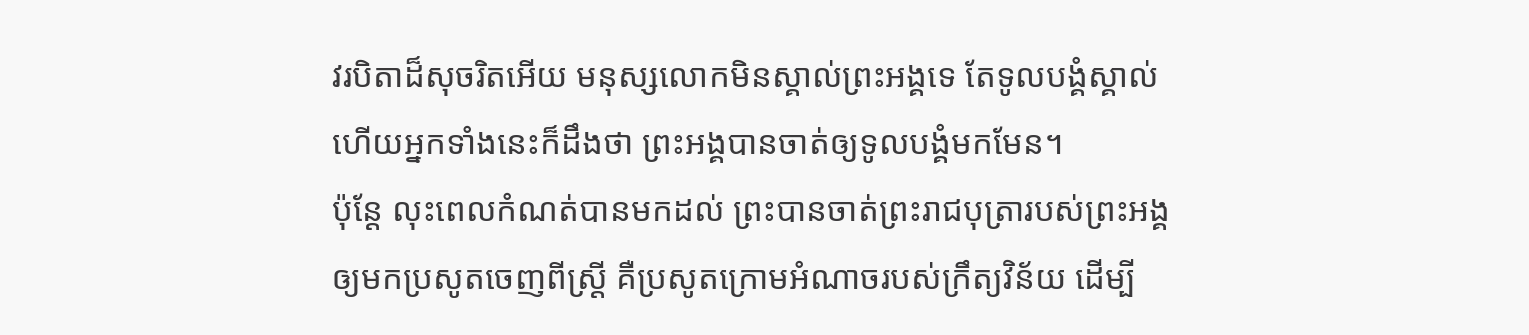វរបិតាដ៏សុចរិតអើយ មនុស្សលោកមិនស្គាល់ព្រះអង្គទេ តែទូលបង្គំស្គាល់ ហើយអ្នកទាំងនេះក៏ដឹងថា ព្រះអង្គបានចាត់ឲ្យទូលបង្គំមកមែន។
ប៉ុន្ដែ លុះពេលកំណត់បានមកដល់ ព្រះបានចាត់ព្រះរាជបុត្រារបស់ព្រះអង្គ ឲ្យមកប្រសូតចេញពីស្ត្រី គឺប្រសូតក្រោមអំណាចរបស់ក្រឹត្យវិន័យ ដើម្បី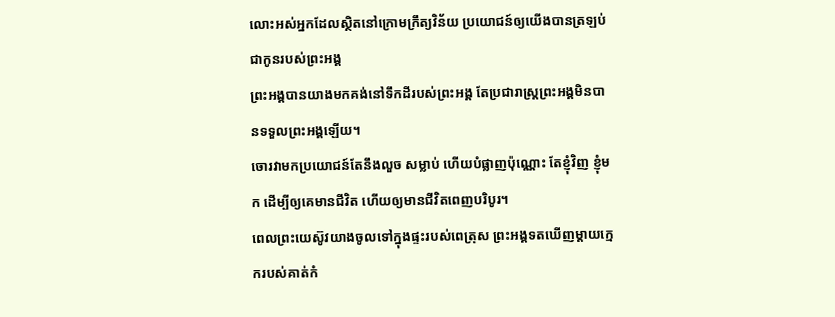លោះអស់អ្នកដែលស្ថិតនៅក្រោមក្រឹត្យវិន័យ ប្រយោជន៍ឲ្យយើងបានត្រឡប់ជាកូនរបស់ព្រះអង្គ
ព្រះអង្គបានយាងមកគង់នៅទឹកដីរបស់ព្រះអង្គ តែប្រជារាស្ត្រព្រះអង្គមិនបានទទួលព្រះអង្គឡើយ។
ចោរវាមកប្រយោជន៍តែនឹងលួច សម្លាប់ ហើយបំផ្លាញប៉ុណ្ណោះ តែខ្ញុំវិញ ខ្ញុំមក ដើម្បីឲ្យគេមានជីវិត ហើយឲ្យមានជីវិតពេញបរិបូរ។
ពេលព្រះយេស៊ូវយាងចូលទៅក្នុងផ្ទះរបស់ពេត្រុស ព្រះអង្គទតឃើញម្តាយក្មេករបស់គាត់កំ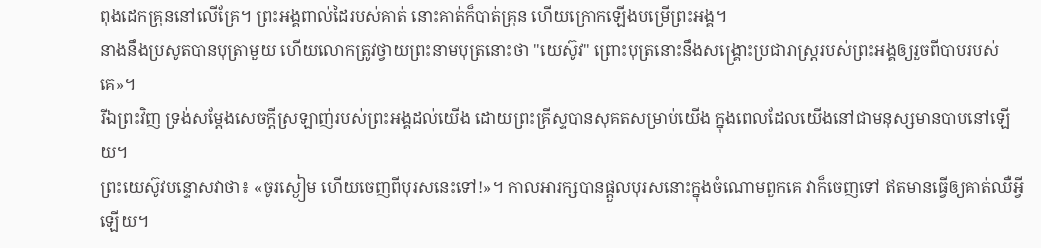ពុងដេកគ្រុននៅលើគ្រែ។ ព្រះអង្គពាល់ដៃរបស់គាត់ នោះគាត់ក៏បាត់គ្រុន ហើយក្រោកឡើងបម្រើព្រះអង្គ។
នាងនឹងប្រសូតបានបុត្រាមួយ ហើយលោកត្រូវថ្វាយព្រះនាមបុត្រនោះថា "យេស៊ូវ" ព្រោះបុត្រនោះនឹងសង្គ្រោះប្រជារាស្ត្ររបស់ព្រះអង្គឲ្យរួចពីបាបរបស់គេ»។
រីឯព្រះវិញ ទ្រង់សម្ដែងសេចក្តីស្រឡាញ់របស់ព្រះអង្គដល់យើង ដោយព្រះគ្រីស្ទបានសុគតសម្រាប់យើង ក្នុងពេលដែលយើងនៅជាមនុស្សមានបាបនៅឡើយ។
ព្រះយេស៊ូវបន្ទោសវាថា៖ «ចូរស្ងៀម ហើយចេញពីបុរសនេះទៅ!»។ កាលអារក្សបានផ្តួលបុរសនោះក្នុងចំណោមពួកគេ វាក៏ចេញទៅ ឥតមានធ្វើឲ្យគាត់ឈឺអ្វីឡើយ។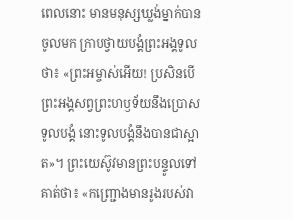ពេលនោះ មានមនុស្សឃ្លង់ម្នាក់បានចូលមក ក្រាបថ្វាយបង្គំព្រះអង្គទូលថា៖ «ព្រះអម្ចាស់អើយ! ប្រសិនបើព្រះអង្គសព្វព្រះហឫទ័យនឹងប្រោសទូលបង្គំ នោះទូលបង្គំនឹងបានជាស្អាត»។ ព្រះយេស៊ូវមានព្រះបន្ទូលទៅគាត់ថា៖ «កញ្ជ្រោងមានរូងរបស់វា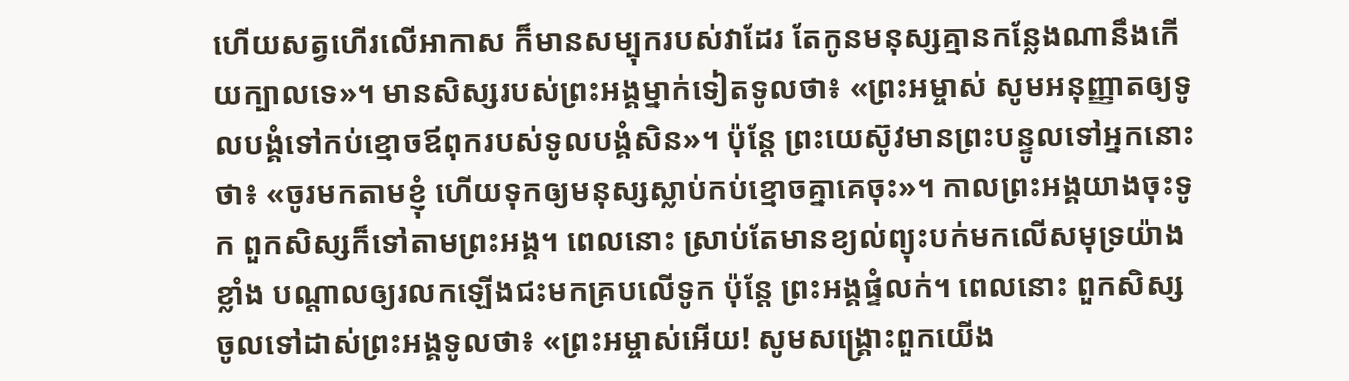ហើយសត្វហើរលើអាកាស ក៏មានសម្បុករបស់វាដែរ តែកូនមនុស្សគ្មានកន្លែងណានឹងកើយក្បាលទេ»។ មានសិស្សរបស់ព្រះអង្គម្នាក់ទៀតទូលថា៖ «ព្រះអម្ចាស់ សូមអនុញ្ញាតឲ្យទូលបង្គំទៅកប់ខ្មោចឪពុករបស់ទូលបង្គំសិន»។ ប៉ុន្តែ ព្រះយេស៊ូវមានព្រះបន្ទូលទៅអ្នកនោះថា៖ «ចូរមកតាមខ្ញុំ ហើយទុកឲ្យមនុស្សស្លាប់កប់ខ្មោចគ្នាគេចុះ»។ កាលព្រះអង្គយាងចុះទូក ពួកសិស្សក៏ទៅតាមព្រះអង្គ។ ពេលនោះ ស្រាប់តែមានខ្យល់ព្យុះបក់មកលើសមុទ្រយ៉ាងខ្លាំង បណ្តាលឲ្យរលកឡើងជះមកគ្របលើទូក ប៉ុន្តែ ព្រះអង្គផ្ទំលក់។ ពេលនោះ ពួកសិស្សចូលទៅដាស់ព្រះអង្គទូលថា៖ «ព្រះអម្ចាស់អើយ! សូមសង្គ្រោះពួកយើង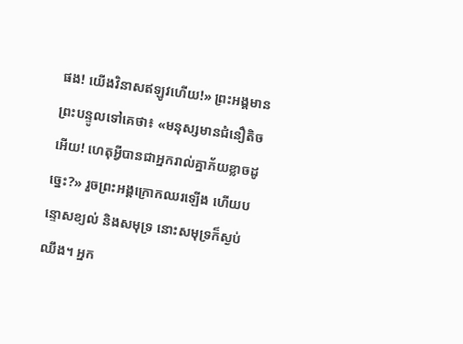ផង! យើងវិនាសឥឡូវហើយ!» ព្រះអង្គមានព្រះបន្ទូលទៅគេថា៖ «មនុស្សមានជំនឿតិចអើយ! ហេតុអ្វីបានជាអ្នករាល់គ្នាភ័យខ្លាចដូច្នេះ?» រួចព្រះអង្គក្រោកឈរឡើង ហើយបន្ទោសខ្យល់ និងសមុទ្រ នោះសមុទ្រក៏ស្ងប់ឈឹង។ អ្នក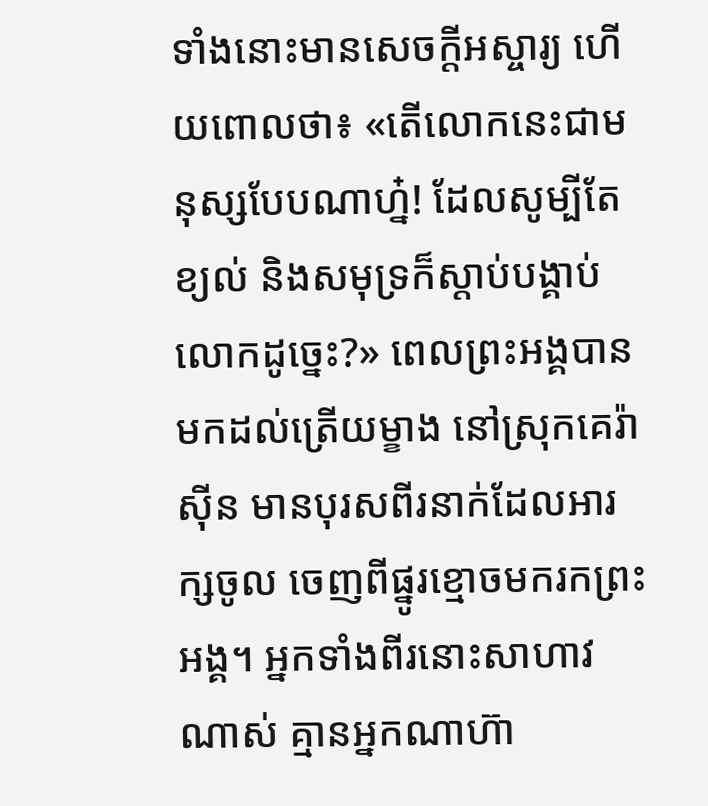ទាំងនោះមានសេចក្តីអស្ចារ្យ ហើយពោលថា៖ «តើលោកនេះជាមនុស្សបែបណាហ្ន៎! ដែលសូម្បីតែខ្យល់ និងសមុទ្រក៏ស្តាប់បង្គាប់លោកដូច្នេះ?» ពេលព្រះអង្គបានមកដល់ត្រើយម្ខាង នៅស្រុកគេរ៉ាស៊ីន មានបុរសពីរនាក់ដែលអារក្សចូល ចេញពីផ្នូរខ្មោចមករកព្រះអង្គ។ អ្នកទាំងពីរនោះសាហាវណាស់ គ្មានអ្នកណាហ៊ា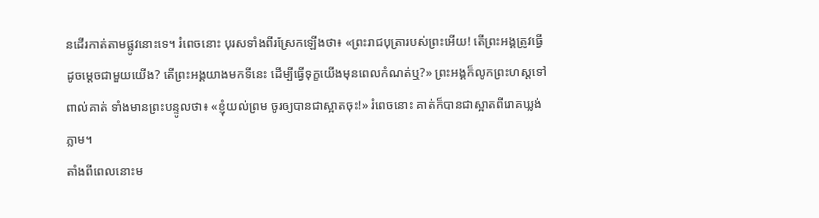នដើរកាត់តាមផ្លូវនោះទេ។ រំពេចនោះ បុរសទាំងពីរស្រែកឡើងថា៖ «ព្រះរាជបុត្រារបស់ព្រះអើយ! តើព្រះអង្គត្រូវធ្វើដូចម្តេចជាមួយយើង? តើព្រះអង្គយាងមកទីនេះ ដើម្បីធ្វើទុក្ខយើងមុនពេលកំណត់ឬ?» ព្រះអង្គក៏លូកព្រះហស្តទៅពាល់គាត់ ទាំងមានព្រះបន្ទូលថា៖ «ខ្ញុំយល់ព្រម ចូរឲ្យបានជាស្អាតចុះ!» រំពេចនោះ គាត់ក៏បានជាស្អាតពីរោគឃ្លង់ភ្លាម។
តាំងពីពេលនោះម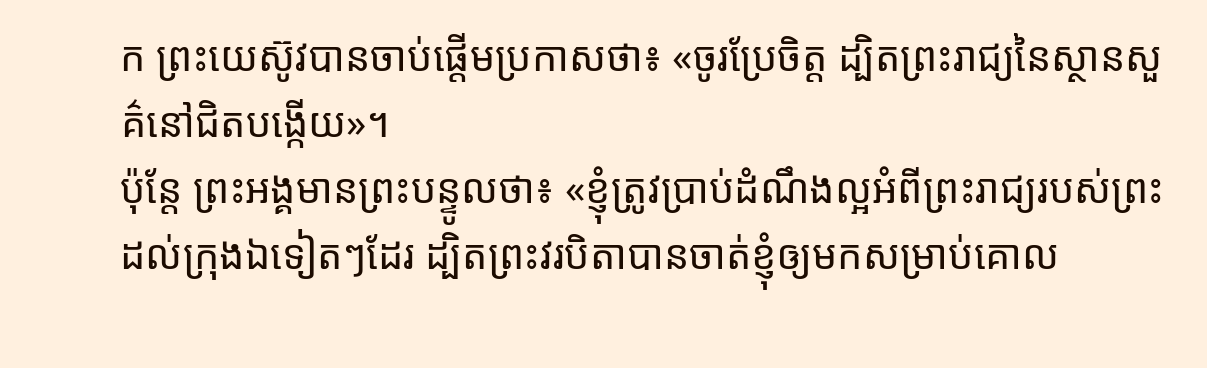ក ព្រះយេស៊ូវបានចាប់ផ្តើមប្រកាសថា៖ «ចូរប្រែចិត្ត ដ្បិតព្រះរាជ្យនៃស្ថានសួគ៌នៅជិតបង្កើយ»។
ប៉ុន្តែ ព្រះអង្គមានព្រះបន្ទូលថា៖ «ខ្ញុំត្រូវប្រាប់ដំណឹងល្អអំពីព្រះរាជ្យរបស់ព្រះ ដល់ក្រុងឯទៀតៗដែរ ដ្បិតព្រះវរបិតាបានចាត់ខ្ញុំឲ្យមកសម្រាប់គោល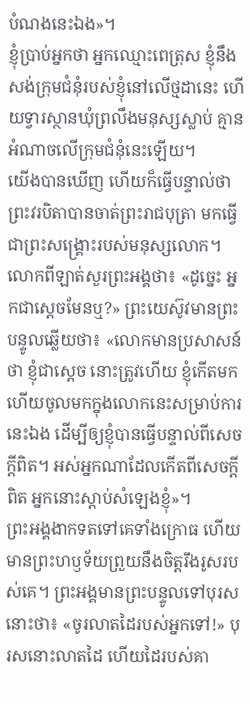បំណងនេះឯង»។
ខ្ញុំប្រាប់អ្នកថា អ្នកឈ្មោះពេត្រុស ខ្ញុំនឹងសង់ក្រុមជំនុំរបស់ខ្ញុំនៅលើថ្មដានេះ ហើយទ្វារស្ថានឃុំព្រលឹងមនុស្សស្លាប់ គ្មានអំណាចលើក្រុមជំនុំនេះឡើយ។
យើងបានឃើញ ហើយក៏ធ្វើបន្ទាល់ថា ព្រះវរបិតាបានចាត់ព្រះរាជបុត្រា មកធ្វើជាព្រះសង្គ្រោះរបស់មនុស្សលោក។
លោកពីឡាត់សួរព្រះអង្គថា៖ «ដូច្នេះ អ្នកជាស្តេចមែនឬ?» ព្រះយេស៊ូវមានព្រះបន្ទូលឆ្លើយថា៖ «លោកមានប្រសាសន៍ថា ខ្ញុំជាស្តេច នោះត្រូវហើយ ខ្ញុំកើតមក ហើយចូលមកក្នុងលោកនេះសម្រាប់ការនេះឯង ដើម្បីឲ្យខ្ញុំបានធ្វើបន្ទាល់ពីសេចក្តីពិត។ អស់អ្នកណាដែលកើតពីសេចក្តីពិត អ្នកនោះស្តាប់សំឡេងខ្ញុំ»។
ព្រះអង្គងាកទតទៅគេទាំងក្រោធ ហើយមានព្រះហឫទ័យព្រួយនឹងចិត្តរឹងរូសរបស់គេ។ ព្រះអង្គមានព្រះបន្ទូលទៅបុរសនោះថា៖ «ចូរលាតដៃរបស់អ្នកទៅ!» បុរសនោះលាតដៃ ហើយដៃរបស់គា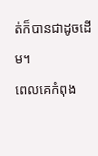ត់ក៏បានជាដូចដើម។
ពេលគេកំពុង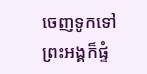ចេញទូកទៅ ព្រះអង្គក៏ផ្ទំ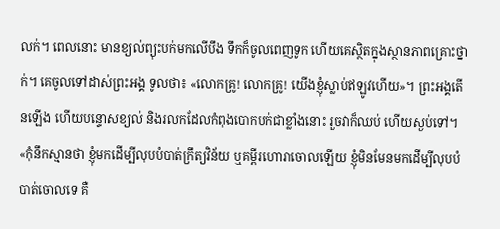លក់។ ពេលនោះ មានខ្យល់ព្យុះបក់មកលើបឹង ទឹកក៏ចូលពេញទូក ហើយគេស្ថិតក្នុងស្ថានភាពគ្រោះថ្នាក់។ គេចូលទៅដាស់ព្រះអង្គ ទូលថា៖ «លោកគ្រូ! លោកគ្រូ! យើងខ្ញុំស្លាប់ឥឡូវហើយ»។ ព្រះអង្គតើនឡើង ហើយបន្ទោសខ្យល់ និងរលកដែលកំពុងបោកបក់ជាខ្លាំងនោះ រួចវាក៏ឈប់ ហើយស្ងប់ទៅ។
«កុំនឹកស្មានថា ខ្ញុំមកដើម្បីលុបបំបាត់ក្រឹត្យវិន័យ ឬគម្ពីរហោរាចោលឡើយ ខ្ញុំមិនមែនមកដើម្បីលុបបំបាត់ចោលទេ គឺ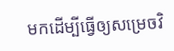មកដើម្បីធ្វើឲ្យសម្រេចវិ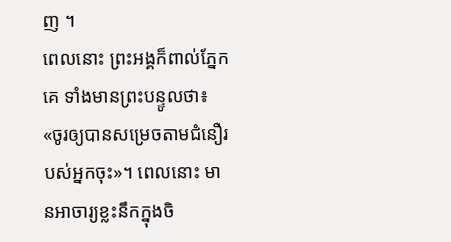ញ ។
ពេលនោះ ព្រះអង្គក៏ពាល់ភ្នែកគេ ទាំងមានព្រះបន្ទូលថា៖ «ចូរឲ្យបានសម្រេចតាមជំនឿរបស់អ្នកចុះ»។ ពេលនោះ មានអាចារ្យខ្លះនឹកក្នុងចិ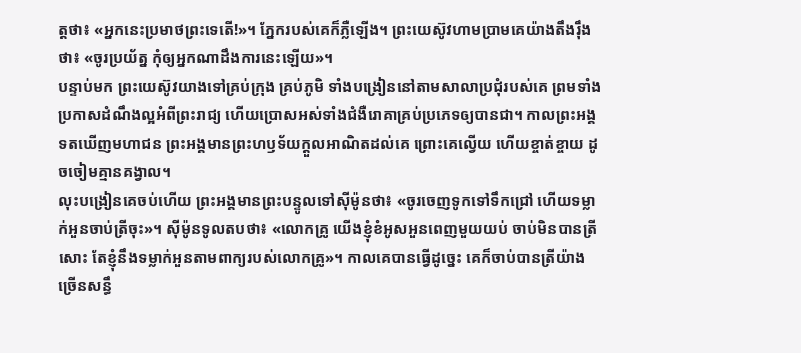ត្តថា៖ «អ្នកនេះប្រមាថព្រះទេតើ!»។ ភ្នែករបស់គេក៏ភ្លឺឡើង។ ព្រះយេស៊ូវហាមប្រាមគេយ៉ាងតឹងរ៉ឹងថា៖ «ចូរប្រយ័ត្ន កុំឲ្យអ្នកណាដឹងការនេះឡើយ»។
បន្ទាប់មក ព្រះយេស៊ូវយាងទៅគ្រប់ក្រុង គ្រប់ភូមិ ទាំងបង្រៀននៅតាមសាលាប្រជុំរបស់គេ ព្រមទាំងប្រកាសដំណឹងល្អអំពីព្រះរាជ្យ ហើយប្រោសអស់ទាំងជំងឺរោគាគ្រប់ប្រភេទឲ្យបានជា។ កាលព្រះអង្គទតឃើញមហាជន ព្រះអង្គមានព្រះហឫទ័យក្តួលអាណិតដល់គេ ព្រោះគេល្វើយ ហើយខ្ចាត់ខ្ចាយ ដូចចៀមគ្មានគង្វាល។
លុះបង្រៀនគេចប់ហើយ ព្រះអង្គមានព្រះបន្ទូលទៅស៊ីម៉ូនថា៖ «ចូរចេញទូកទៅទឹកជ្រៅ ហើយទម្លាក់អួនចាប់ត្រីចុះ»។ ស៊ីម៉ូនទូលតបថា៖ «លោកគ្រូ យើងខ្ញុំខំអូសអួនពេញមួយយប់ ចាប់មិនបានត្រីសោះ តែខ្ញុំនឹងទម្លាក់អួនតាមពាក្យរបស់លោកគ្រូ»។ កាលគេបានធ្វើដូច្នេះ គេក៏ចាប់បានត្រីយ៉ាងច្រើនសន្ធឹ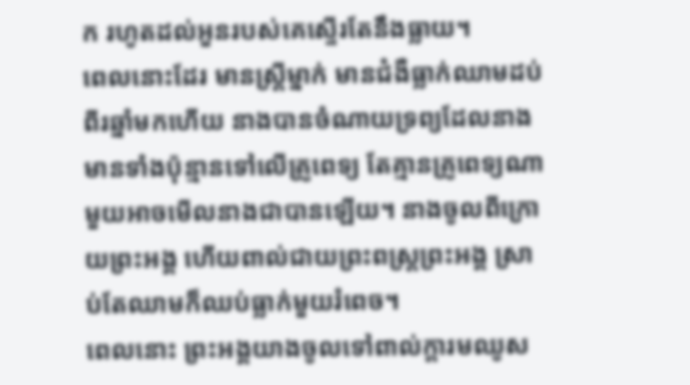ក រហូតដល់អួនរបស់គេស្ទើរតែនឹងធ្លាយ។
ពេលនោះដែរ មានស្ត្រីម្នាក់ មានជំងឺធ្លាក់ឈាមដប់ពីរឆ្នាំមកហើយ នាងបានចំណាយទ្រព្យដែលនាងមានទាំងប៉ុន្មានទៅលើគ្រូពេទ្យ តែគ្មានគ្រូពេទ្យណាមួយអាចមើលនាងជាបានឡើយ។ នាងចូលពីក្រោយព្រះអង្គ ហើយពាល់ជាយព្រះពស្ត្រព្រះអង្គ ស្រាប់តែឈាមក៏ឈប់ធ្លាក់មួយរំពេច។
ពេលនោះ ព្រះអង្គយាងចូលទៅពាល់ក្តារមឈូស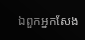ឯពួកអ្នកសែង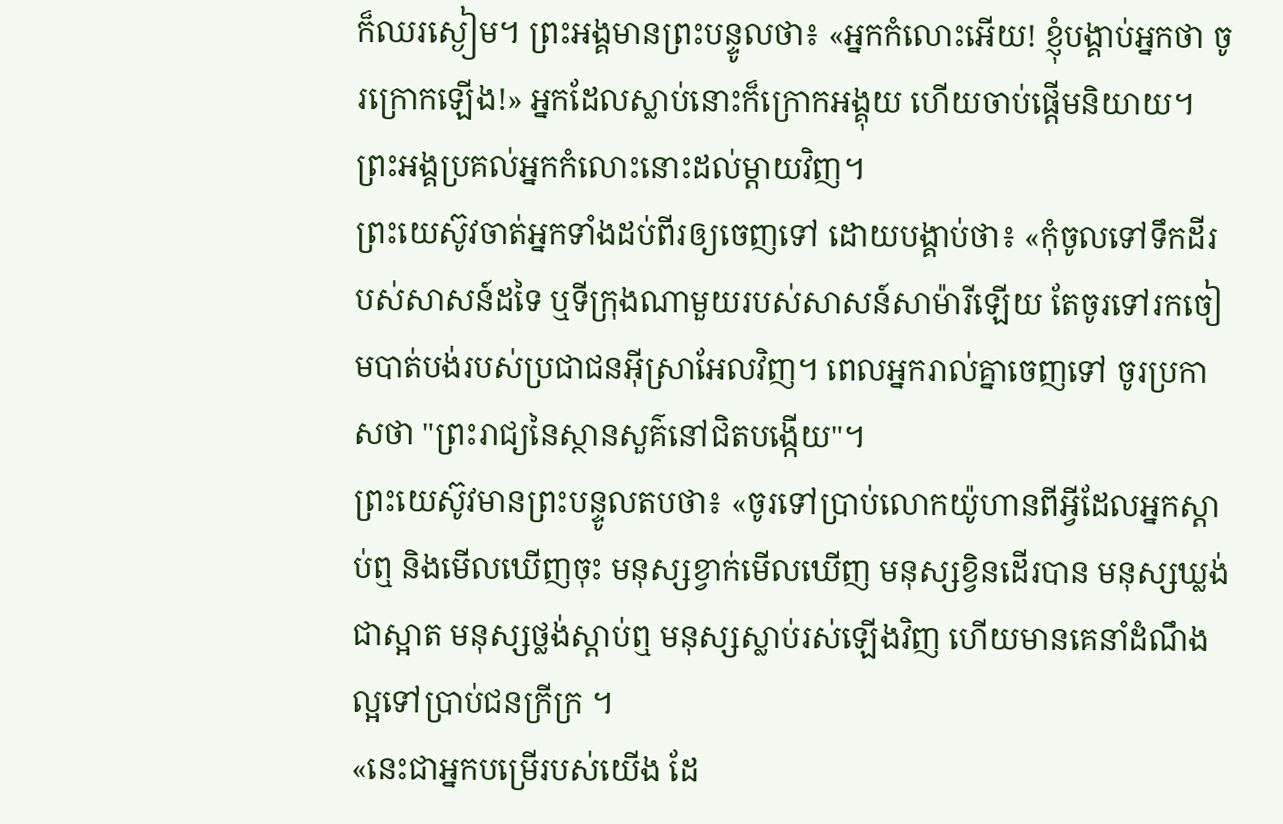ក៏ឈរស្ងៀម។ ព្រះអង្គមានព្រះបន្ទូលថា៖ «អ្នកកំលោះអើយ! ខ្ញុំបង្គាប់អ្នកថា ចូរក្រោកឡើង!» អ្នកដែលស្លាប់នោះក៏ក្រោកអង្គុយ ហើយចាប់ផ្ដើមនិយាយ។ ព្រះអង្គប្រគល់អ្នកកំលោះនោះដល់ម្តាយវិញ។
ព្រះយេស៊ូវចាត់អ្នកទាំងដប់ពីរឲ្យចេញទៅ ដោយបង្គាប់ថា៖ «កុំចូលទៅទឹកដីរបស់សាសន៍ដទៃ ឬទីក្រុងណាមួយរបស់សាសន៍សាម៉ារីឡើយ តែចូរទៅរកចៀមបាត់បង់របស់ប្រជាជនអ៊ីស្រាអែលវិញ។ ពេលអ្នករាល់គ្នាចេញទៅ ចូរប្រកាសថា "ព្រះរាជ្យនៃស្ថានសួគ៌នៅជិតបង្កើយ"។
ព្រះយេស៊ូវមានព្រះបន្ទូលតបថា៖ «ចូរទៅប្រាប់លោកយ៉ូហានពីអ្វីដែលអ្នកស្តាប់ឮ និងមើលឃើញចុះ មនុស្សខ្វាក់មើលឃើញ មនុស្សខ្វិនដើរបាន មនុស្សឃ្លង់ជាស្អាត មនុស្សថ្លង់ស្តាប់ឮ មនុស្សស្លាប់រស់ឡើងវិញ ហើយមានគេនាំដំណឹងល្អទៅប្រាប់ជនក្រីក្រ ។
«នេះជាអ្នកបម្រើរបស់យើង ដែ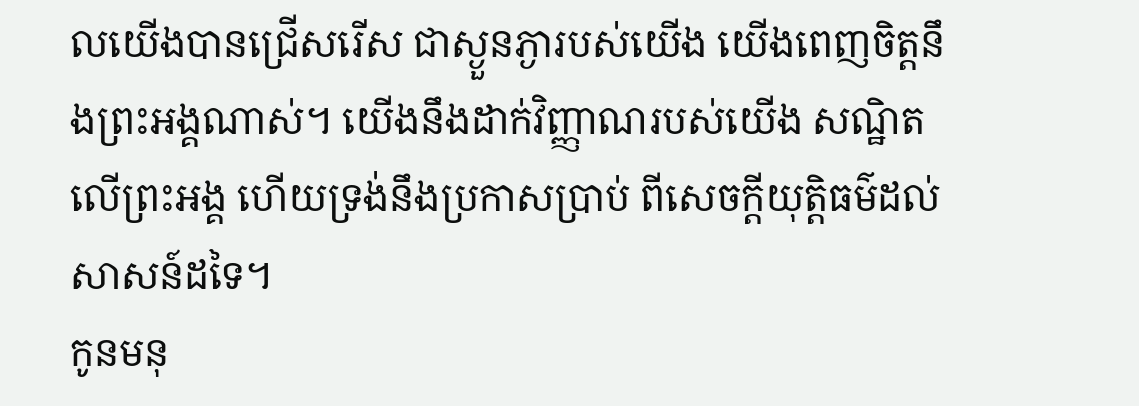លយើងបានជ្រើសរើស ជាស្ងួនភ្ងារបស់យើង យើងពេញចិត្តនឹងព្រះអង្គណាស់។ យើងនឹងដាក់វិញ្ញាណរបស់យើង សណ្ឋិតលើព្រះអង្គ ហើយទ្រង់នឹងប្រកាសប្រាប់ ពីសេចក្តីយុត្តិធម៌ដល់សាសន៍ដទៃ។
កូនមនុ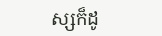ស្សក៏ដូ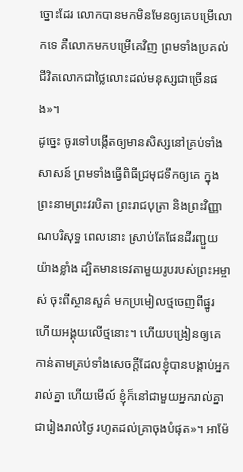ច្នោះដែរ លោកបានមកមិនមែនឲ្យគេបម្រើលោកទេ គឺលោកមកបម្រើគេវិញ ព្រមទាំងប្រគល់ជីវិតលោកជាថ្លៃលោះដល់មនុស្សជាច្រើនផង»។
ដូច្នេះ ចូរទៅបង្កើតឲ្យមានសិស្សនៅគ្រប់ទាំងសាសន៍ ព្រមទាំងធ្វើពិធីជ្រមុជទឹកឲ្យគេ ក្នុងព្រះនាមព្រះវរបិតា ព្រះរាជបុត្រា និងព្រះវិញ្ញាណបរិសុទ្ធ ពេលនោះ ស្រាប់តែផែនដីរញ្ជួយយ៉ាងខ្លាំង ដ្បិតមានទេវតាមួយរូបរបស់ព្រះអម្ចាស់ ចុះពីស្ថានសួគ៌ មកប្រមៀលថ្មចេញពីផ្នូរ ហើយអង្គុយលើថ្មនោះ។ ហើយបង្រៀនឲ្យគេកាន់តាមគ្រប់ទាំងសេចក្តីដែលខ្ញុំបានបង្គាប់អ្នករាល់គ្នា ហើយមើល៍ ខ្ញុំក៏នៅជាមួយអ្នករាល់គ្នាជារៀងរាល់ថ្ងៃ រហូតដល់គ្រាចុងបំផុត»។ អាម៉ែ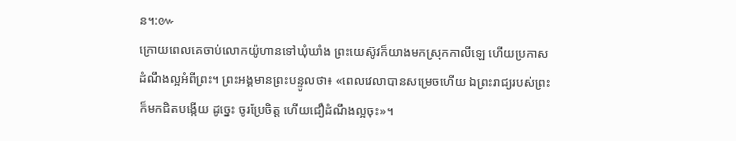ន។:៚
ក្រោយពេលគេចាប់លោកយ៉ូហានទៅឃុំឃាំង ព្រះយេស៊ូវក៏យាងមកស្រុកកាលីឡេ ហើយប្រកាសដំណឹងល្អអំពីព្រះ។ ព្រះអង្គមានព្រះបន្ទូលថា៖ «ពេលវេលាបានសម្រេចហើយ ឯព្រះរាជ្យរបស់ព្រះក៏មកជិតបង្កើយ ដូច្នេះ ចូរប្រែចិត្ត ហើយជឿដំណឹងល្អចុះ»។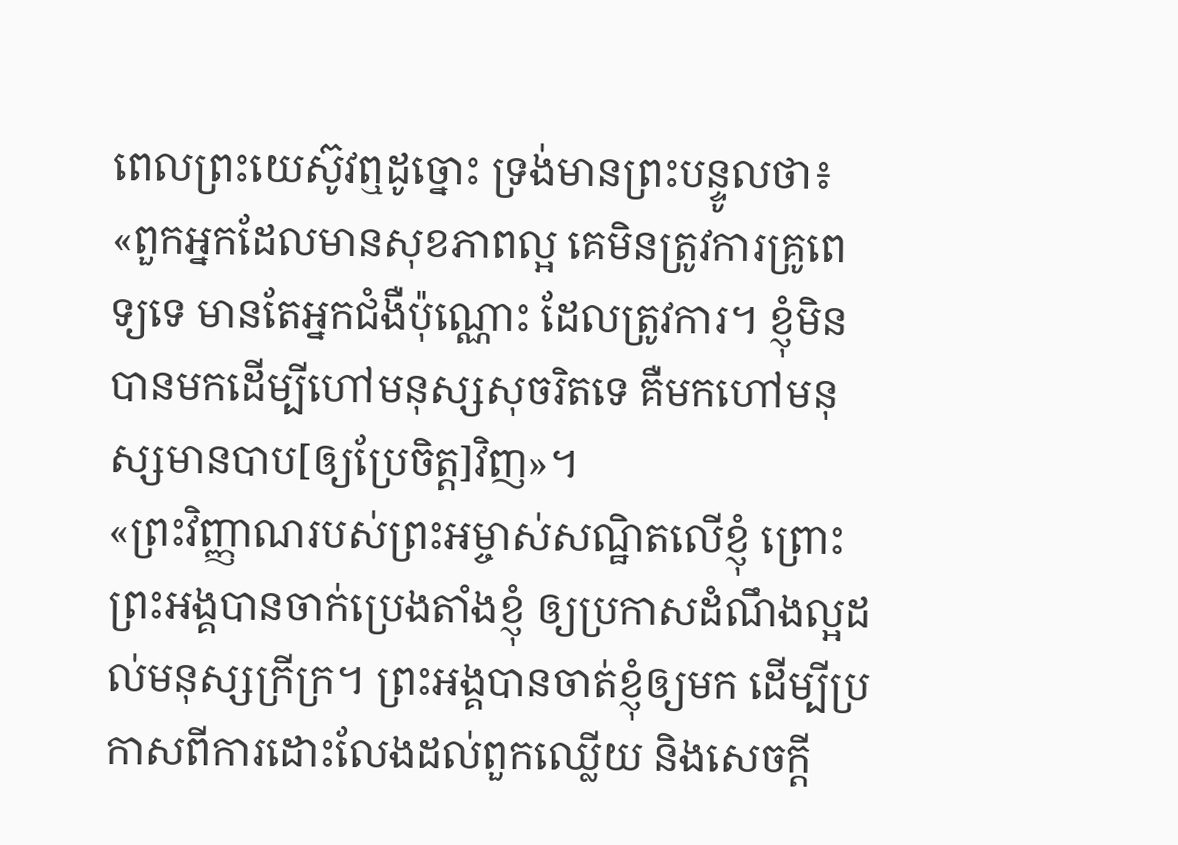ពេលព្រះយេស៊ូវឮដូច្នោះ ទ្រង់មានព្រះបន្ទូលថា៖ «ពួកអ្នកដែលមានសុខភាពល្អ គេមិនត្រូវការគ្រូពេទ្យទេ មានតែអ្នកជំងឺប៉ុណ្ណោះ ដែលត្រូវការ។ ខ្ញុំមិនបានមកដើម្បីហៅមនុស្សសុចរិតទេ គឺមកហៅមនុស្សមានបាប[ឲ្យប្រែចិត្ត]វិញ»។
«ព្រះវិញ្ញាណរបស់ព្រះអម្ចាស់សណ្ឋិតលើខ្ញុំ ព្រោះព្រះអង្គបានចាក់ប្រេងតាំងខ្ញុំ ឲ្យប្រកាសដំណឹងល្អដល់មនុស្សក្រីក្រ។ ព្រះអង្គបានចាត់ខ្ញុំឲ្យមក ដើម្បីប្រកាសពីការដោះលែងដល់ពួកឈ្លើយ និងសេចក្តី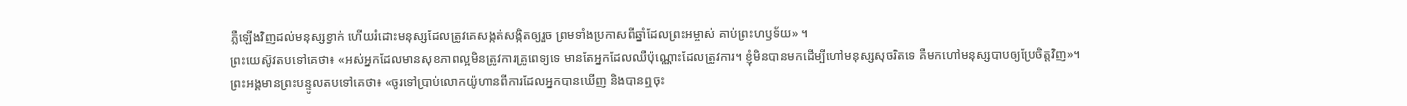ភ្លឺឡើងវិញដល់មនុស្សខ្វាក់ ហើយរំដោះមនុស្សដែលត្រូវគេសង្កត់សង្កិតឲ្យរួច ព្រមទាំងប្រកាសពីឆ្នាំដែលព្រះអម្ចាស់ គាប់ព្រះហឫទ័យ» ។
ព្រះយេស៊ូវតបទៅគេថា៖ «អស់អ្នកដែលមានសុខភាពល្អមិនត្រូវការគ្រូពេទ្យទេ មានតែអ្នកដែលឈឺប៉ុណ្ណោះដែលត្រូវការ។ ខ្ញុំមិនបានមកដើម្បីហៅមនុស្សសុចរិតទេ គឺមកហៅមនុស្សបាបឲ្យប្រែចិត្តវិញ»។
ព្រះអង្គមានព្រះបន្ទូលតបទៅគេថា៖ «ចូរទៅប្រាប់លោកយ៉ូហានពីការដែលអ្នកបានឃើញ និងបានឮចុះ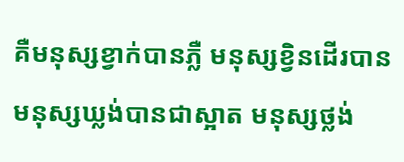គឺមនុស្សខ្វាក់បានភ្លឺ មនុស្សខ្វិនដើរបាន មនុស្សឃ្លង់បានជាស្អាត មនុស្សថ្លង់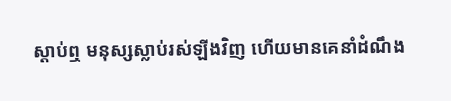ស្តាប់ឮ មនុស្សស្លាប់រស់ឡីងវិញ ហើយមានគេនាំដំណឹង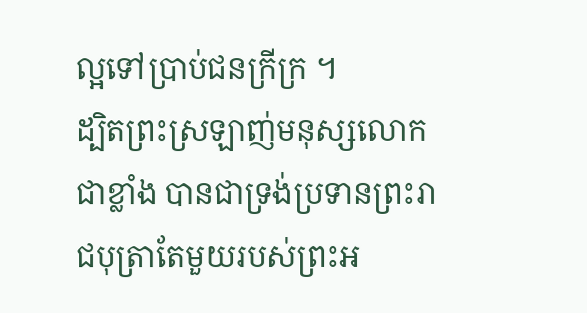ល្អទៅប្រាប់ជនក្រីក្រ ។
ដ្បិតព្រះស្រឡាញ់មនុស្សលោកជាខ្លាំង បានជាទ្រង់ប្រទានព្រះរាជបុត្រាតែមួយរបស់ព្រះអ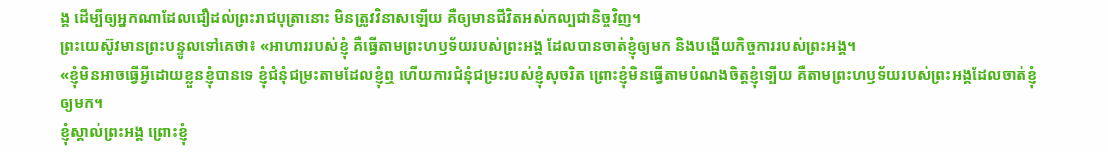ង្គ ដើម្បីឲ្យអ្នកណាដែលជឿដល់ព្រះរាជបុត្រានោះ មិនត្រូវវិនាសឡើយ គឺឲ្យមានជីវិតអស់កល្បជានិច្ចវិញ។
ព្រះយេស៊ូវមានព្រះបន្ទូលទៅគេថា៖ «អាហាររបស់ខ្ញុំ គឺធ្វើតាមព្រះហឫទ័យរបស់ព្រះអង្គ ដែលបានចាត់ខ្ញុំឲ្យមក និងបង្ហើយកិច្ចការរបស់ព្រះអង្គ។
«ខ្ញុំមិនអាចធ្វើអ្វីដោយខ្លួនខ្ញុំបានទេ ខ្ញុំជំនុំជម្រះតាមដែលខ្ញុំឮ ហើយការជំនុំជម្រះរបស់ខ្ញុំសុចរិត ព្រោះខ្ញុំមិនធ្វើតាមបំណងចិត្តខ្ញុំទ្បើយ គឺតាមព្រះហឫទ័យរបស់ព្រះអង្គដែលចាត់ខ្ញុំឲ្យមក។
ខ្ញុំស្គាល់ព្រះអង្គ ព្រោះខ្ញុំ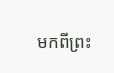មកពីព្រះ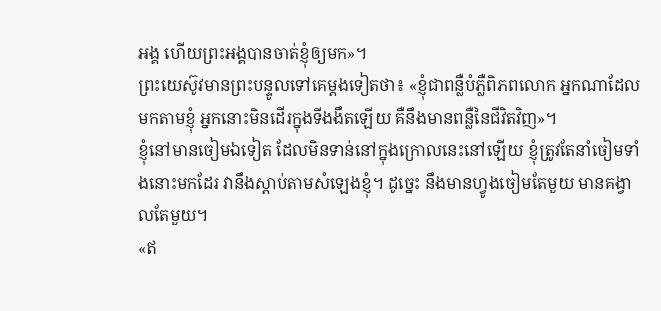អង្គ ហើយព្រះអង្គបានចាត់ខ្ញុំឲ្យមក»។
ព្រះយេស៊ូវមានព្រះបន្ទូលទៅគេម្តងទៀតថា៖ «ខ្ញុំជាពន្លឺបំភ្លឺពិភពលោក អ្នកណាដែលមកតាមខ្ញុំ អ្នកនោះមិនដើរក្នុងទីងងឹតឡើយ គឺនឹងមានពន្លឺនៃជីវិតវិញ»។
ខ្ញុំនៅមានចៀមឯទៀត ដែលមិនទាន់នៅក្នុងក្រោលនេះនៅឡើយ ខ្ញុំត្រូវតែនាំចៀមទាំងនោះមកដែរ វានឹងស្តាប់តាមសំឡេងខ្ញុំ។ ដូច្នេះ នឹងមានហ្វូងចៀមតែមួយ មានគង្វាលតែមួយ។
«ឥ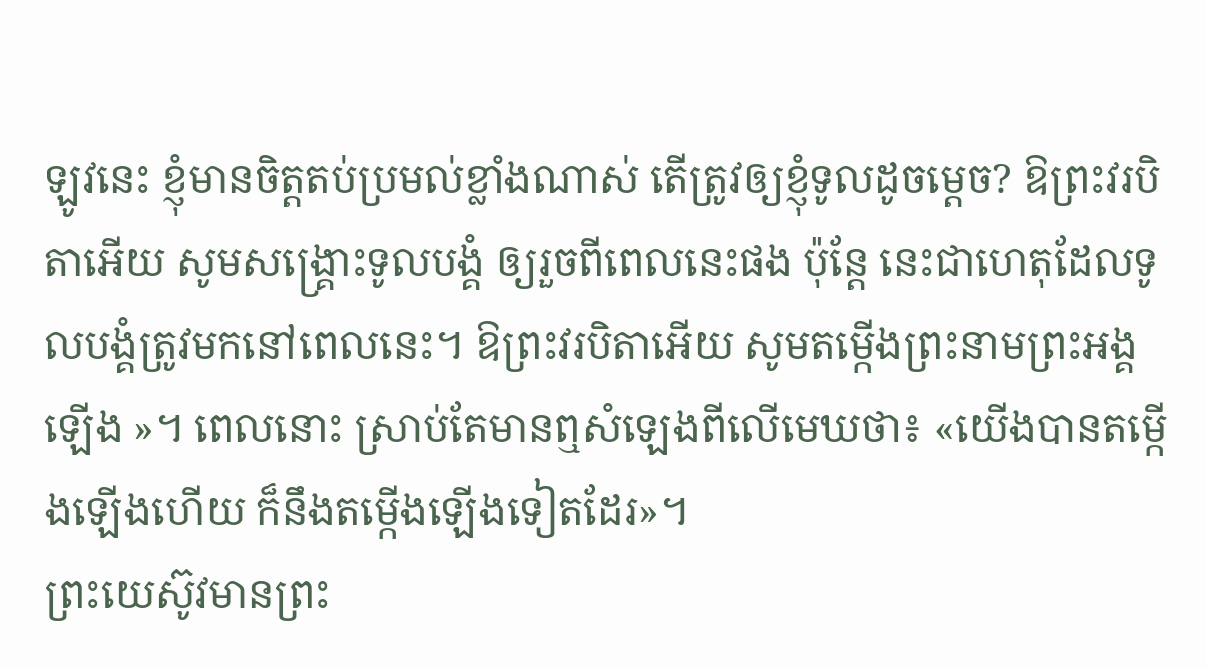ឡូវនេះ ខ្ញុំមានចិត្តតប់ប្រមល់ខ្លាំងណាស់ តើត្រូវឲ្យខ្ញុំទូលដូចម្តេច? ឱព្រះវរបិតាអើយ សូមសង្គ្រោះទូលបង្គំ ឲ្យរួចពីពេលនេះផង ប៉ុន្តែ នេះជាហេតុដែលទូលបង្គំត្រូវមកនៅពេលនេះ។ ឱព្រះវរបិតាអើយ សូមតម្កើងព្រះនាមព្រះអង្គឡើង »។ ពេលនោះ ស្រាប់តែមានឮសំឡេងពីលើមេឃថា៖ «យើងបានតម្កើងឡើងហើយ ក៏នឹងតម្កើងឡើងទៀតដែរ»។
ព្រះយេស៊ូវមានព្រះ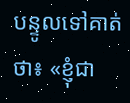បន្ទូលទៅគាត់ថា៖ «ខ្ញុំជា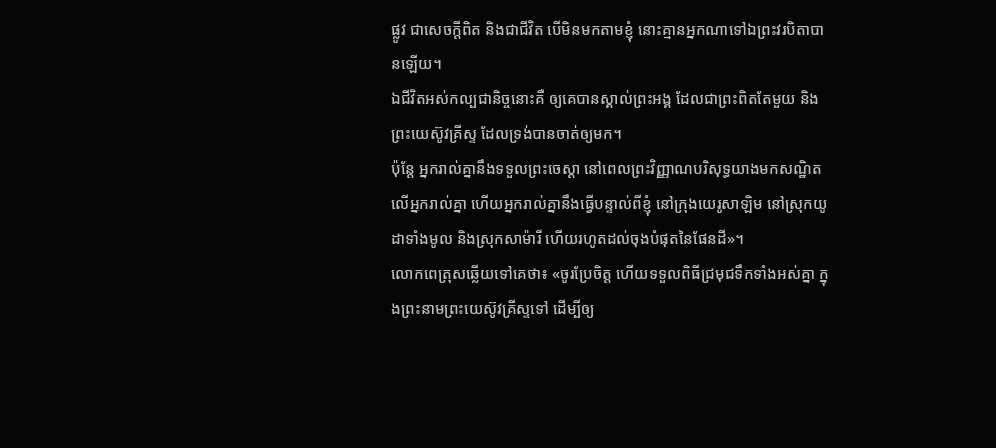ផ្លូវ ជាសេចក្តីពិត និងជាជីវិត បើមិនមកតាមខ្ញុំ នោះគ្មានអ្នកណាទៅឯព្រះវរបិតាបានឡើយ។
ឯជីវិតអស់កល្បជានិច្ចនោះគឺ ឲ្យគេបានស្គាល់ព្រះអង្គ ដែលជាព្រះពិតតែមួយ និងព្រះយេស៊ូវគ្រីស្ទ ដែលទ្រង់បានចាត់ឲ្យមក។
ប៉ុន្តែ អ្នករាល់គ្នានឹងទទួលព្រះចេស្តា នៅពេលព្រះវិញ្ញាណបរិសុទ្ធយាងមកសណ្ឋិតលើអ្នករាល់គ្នា ហើយអ្នករាល់គ្នានឹងធ្វើបន្ទាល់ពីខ្ញុំ នៅក្រុងយេរូសាឡិម នៅស្រុកយូដាទាំងមូល និងស្រុកសាម៉ារី ហើយរហូតដល់ចុងបំផុតនៃផែនដី»។
លោកពេត្រុសឆ្លើយទៅគេថា៖ «ចូរប្រែចិត្ត ហើយទទួលពិធីជ្រមុជទឹកទាំងអស់គ្នា ក្នុងព្រះនាមព្រះយេស៊ូវគ្រីស្ទទៅ ដើម្បីឲ្យ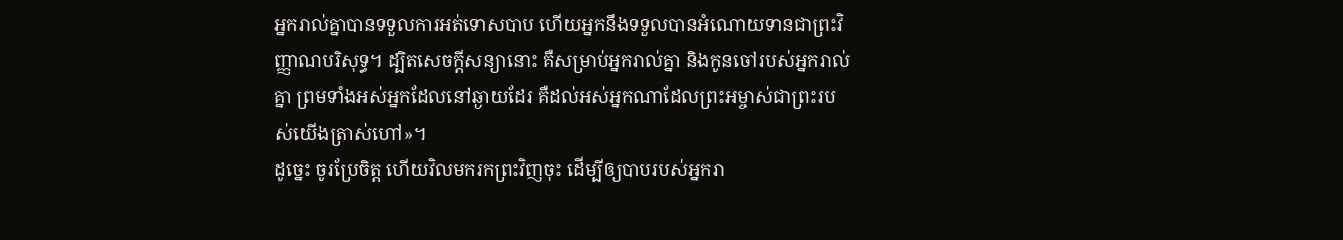អ្នករាល់គ្នាបានទទួលការអត់ទោសបាប ហើយអ្នកនឹងទទួលបានអំណោយទានជាព្រះវិញ្ញាណបរិសុទ្ធ។ ដ្បិតសេចក្តីសន្យានោះ គឺសម្រាប់អ្នករាល់គ្នា និងកូនចៅរបស់អ្នករាល់គ្នា ព្រមទាំងអស់អ្នកដែលនៅឆ្ងាយដែរ គឺដល់អស់អ្នកណាដែលព្រះអម្ចាស់ជាព្រះរបស់យើងត្រាស់ហៅ»។
ដូច្នេះ ចូរប្រែចិត្ត ហើយវិលមករកព្រះវិញចុះ ដើម្បីឲ្យបាបរបស់អ្នករា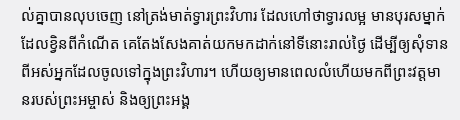ល់គ្នាបានលុបចេញ នៅត្រង់មាត់ទ្វារព្រះវិហារ ដែលហៅថាទ្វារលម្អ មានបុរសម្នាក់ដែលខ្វិនពីកំណើត គេតែងសែងគាត់យកមកដាក់នៅទីនោះរាល់ថ្ងៃ ដើម្បីឲ្យសុំទានពីអស់អ្នកដែលចូលទៅក្នុងព្រះវិហារ។ ហើយឲ្យមានពេលលំហើយមកពីព្រះវត្តមានរបស់ព្រះអម្ចាស់ និងឲ្យព្រះអង្គ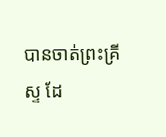បានចាត់ព្រះគ្រីស្ទ ដែ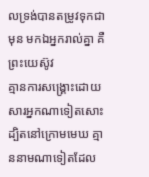លទ្រង់បានតម្រូវទុកជាមុន មកឯអ្នករាល់គ្នា គឺព្រះយេស៊ូវ
គ្មានការសង្គ្រោះដោយសារអ្នកណាទៀតសោះ ដ្បិតនៅក្រោមមេឃ គ្មាននាមណាទៀតដែល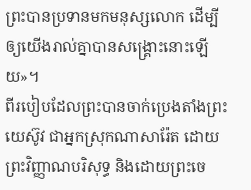ព្រះបានប្រទានមកមនុស្សលោក ដើម្បីឲ្យយើងរាល់គ្នាបានសង្គ្រោះនោះឡើយ»។
ពីរបៀបដែលព្រះបានចាក់ប្រេងតាំងព្រះយេស៊ូវ ជាអ្នកស្រុកណាសារ៉ែត ដោយព្រះវិញ្ញាណបរិសុទ្ធ និងដោយព្រះចេ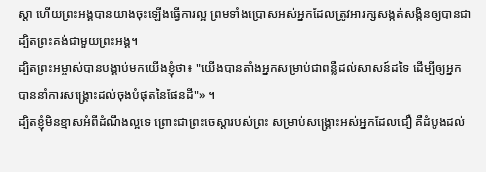ស្តា ហើយព្រះអង្គបានយាងចុះឡើងធ្វើការល្អ ព្រមទាំងប្រោសអស់អ្នកដែលត្រូវអារក្សសង្កត់សង្កិនឲ្យបានជា ដ្បិតព្រះគង់ជាមួយព្រះអង្គ។
ដ្បិតព្រះអម្ចាស់បានបង្គាប់មកយើងខ្ញុំថា៖ "យើងបានតាំងអ្នកសម្រាប់ជាពន្លឺដល់សាសន៍ដទៃ ដើម្បីឲ្យអ្នកបាននាំការសង្គ្រោះដល់ចុងបំផុតនៃផែនដី"» ។
ដ្បិតខ្ញុំមិនខ្មាសអំពីដំណឹងល្អទេ ព្រោះជាព្រះចេស្តារបស់ព្រះ សម្រាប់សង្គ្រោះអស់អ្នកដែលជឿ គឺដំបូងដល់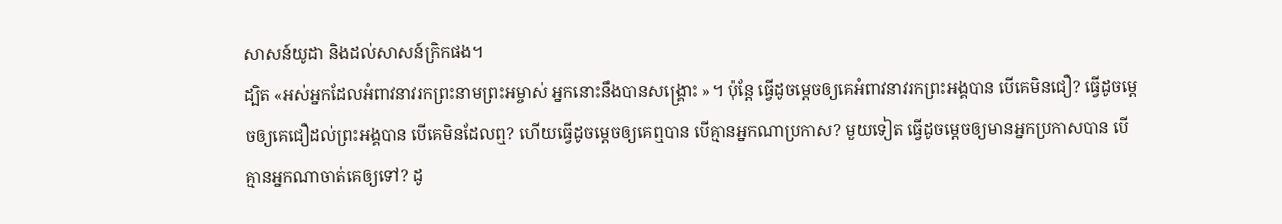សាសន៍យូដា និងដល់សាសន៍ក្រិកផង។
ដ្បិត «អស់អ្នកដែលអំពាវនាវរកព្រះនាមព្រះអម្ចាស់ អ្នកនោះនឹងបានសង្គ្រោះ »។ ប៉ុន្តែ ធ្វើដូចម្ដេចឲ្យគេអំពាវនាវរកព្រះអង្គបាន បើគេមិនជឿ? ធ្វើដូចម្ដេចឲ្យគេជឿដល់ព្រះអង្គបាន បើគេមិនដែលឮ? ហើយធ្វើដូចម្ដេចឲ្យគេឮបាន បើគ្មានអ្នកណាប្រកាស? មួយទៀត ធ្វើដូចម្តេចឲ្យមានអ្នកប្រកាសបាន បើគ្មានអ្នកណាចាត់គេឲ្យទៅ? ដូ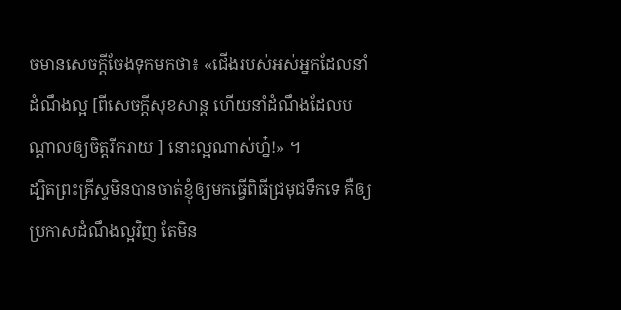ចមានសេចក្តីចែងទុកមកថា៖ «ជើងរបស់អស់អ្នកដែលនាំដំណឹងល្អ [ពីសេចក្តីសុខសាន្ត ហើយនាំដំណឹងដែលបណ្ដាលឲ្យចិត្តរីករាយ ] នោះល្អណាស់ហ្ន៎!» ។
ដ្បិតព្រះគ្រីស្ទមិនបានចាត់ខ្ញុំឲ្យមកធ្វើពិធីជ្រមុជទឹកទេ គឺឲ្យប្រកាសដំណឹងល្អវិញ តែមិន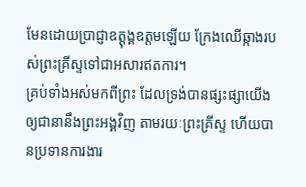មែនដោយប្រាជ្ញាឧត្តុង្គឧត្តមឡើយ ក្រែងឈើឆ្កាងរបស់ព្រះគ្រីស្ទទៅជាអសារឥតការ។
គ្រប់ទាំងអស់មកពីព្រះ ដែលទ្រង់បានផ្សះផ្សាយើងឲ្យជានានឹងព្រះអង្គវិញ តាមរយៈព្រះគ្រីស្ទ ហើយបានប្រទានការងារ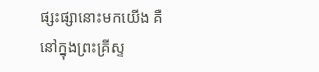ផ្សះផ្សានោះមកយើង គឺនៅក្នុងព្រះគ្រីស្ទ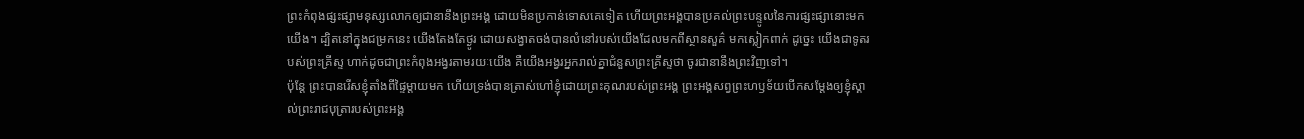ព្រះកំពុងផ្សះផ្សាមនុស្សលោកឲ្យជានានឹងព្រះអង្គ ដោយមិនប្រកាន់ទោសគេទៀត ហើយព្រះអង្គបានប្រគល់ព្រះបន្ទូលនៃការផ្សះផ្សានោះមកយើង។ ដ្បិតនៅក្នុងជម្រកនេះ យើងតែងតែថ្ងូរ ដោយសង្វាតចង់បានលំនៅរបស់យើងដែលមកពីស្ថានសួគ៌ មកស្លៀកពាក់ ដូច្នេះ យើងជាទូតរបស់ព្រះគ្រីស្ទ ហាក់ដូចជាព្រះកំពុងអង្វរតាមរយៈយើង គឺយើងអង្វរអ្នករាល់គ្នាជំនួសព្រះគ្រីស្ទថា ចូរជានានឹងព្រះវិញទៅ។
ប៉ុន្តែ ព្រះបានរើសខ្ញុំតាំងពីផ្ទៃម្តាយមក ហើយទ្រង់បានត្រាស់ហៅខ្ញុំដោយព្រះគុណរបស់ព្រះអង្គ ព្រះអង្គសព្វព្រះហឫទ័យបើកសម្តែងឲ្យខ្ញុំស្គាល់ព្រះរាជបុត្រារបស់ព្រះអង្គ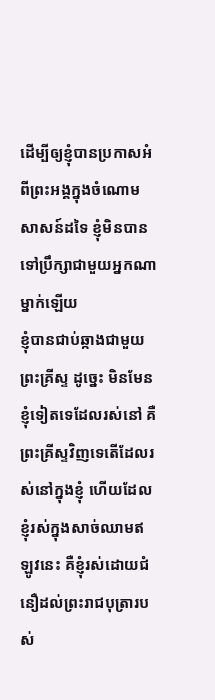ដើម្បីឲ្យខ្ញុំបានប្រកាសអំពីព្រះអង្គក្នុងចំណោមសាសន៍ដទៃ ខ្ញុំមិនបានទៅប្រឹក្សាជាមួយអ្នកណាម្នាក់ឡើយ
ខ្ញុំបានជាប់ឆ្កាងជាមួយព្រះគ្រីស្ទ ដូច្នេះ មិនមែនខ្ញុំទៀតទេដែលរស់នៅ គឺព្រះគ្រីស្ទវិញទេតើដែលរស់នៅក្នុងខ្ញុំ ហើយដែលខ្ញុំរស់ក្នុងសាច់ឈាមឥឡូវនេះ គឺខ្ញុំរស់ដោយជំនឿដល់ព្រះរាជបុត្រារបស់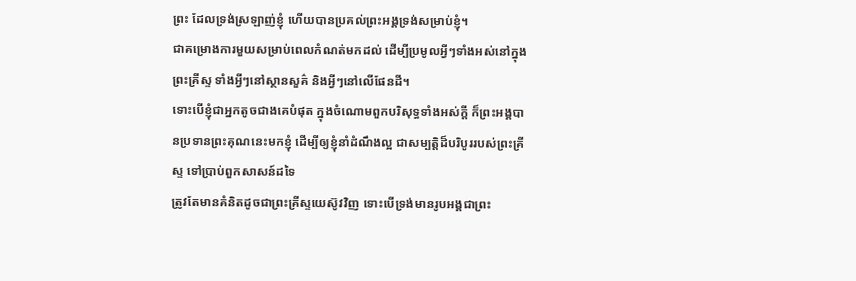ព្រះ ដែលទ្រង់ស្រឡាញ់ខ្ញុំ ហើយបានប្រគល់ព្រះអង្គទ្រង់សម្រាប់ខ្ញុំ។
ជាគម្រោងការមួយសម្រាប់ពេលកំណត់មកដល់ ដើម្បីប្រមូលអ្វីៗទាំងអស់នៅក្នុងព្រះគ្រីស្ទ ទាំងអ្វីៗនៅស្ថានសួគ៌ និងអ្វីៗនៅលើផែនដី។
ទោះបើខ្ញុំជាអ្នកតូចជាងគេបំផុត ក្នុងចំណោមពួកបរិសុទ្ធទាំងអស់ក្តី ក៏ព្រះអង្គបានប្រទានព្រះគុណនេះមកខ្ញុំ ដើម្បីឲ្យខ្ញុំនាំដំណឹងល្អ ជាសម្បត្តិដ៏បរិបូររបស់ព្រះគ្រីស្ទ ទៅប្រាប់ពួកសាសន៍ដទៃ
ត្រូវតែមានគំនិតដូចជាព្រះគ្រីស្ទយេស៊ូវវិញ ទោះបើទ្រង់មានរូបអង្គជាព្រះ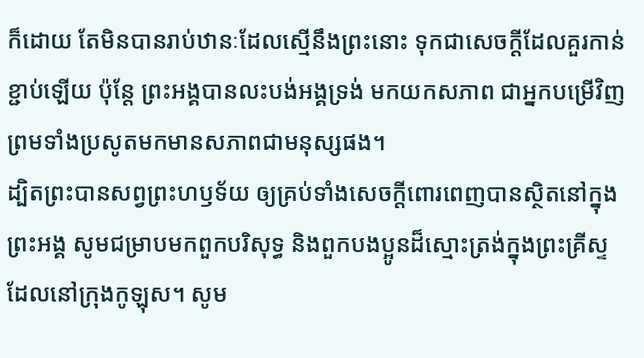ក៏ដោយ តែមិនបានរាប់ឋានៈដែលស្មើនឹងព្រះនោះ ទុកជាសេចក្ដីដែលគួរកាន់ខ្ជាប់ឡើយ ប៉ុន្តែ ព្រះអង្គបានលះបង់អង្គទ្រង់ មកយកសភាព ជាអ្នកបម្រើវិញ ព្រមទាំងប្រសូតមកមានសភាពជាមនុស្សផង។
ដ្បិតព្រះបានសព្វព្រះហឫទ័យ ឲ្យគ្រប់ទាំងសេចក្តីពោរពេញបានស្ថិតនៅក្នុងព្រះអង្គ សូមជម្រាបមកពួកបរិសុទ្ធ និងពួកបងប្អូនដ៏ស្មោះត្រង់ក្នុងព្រះគ្រីស្ទ ដែលនៅក្រុងកូឡុស។ សូម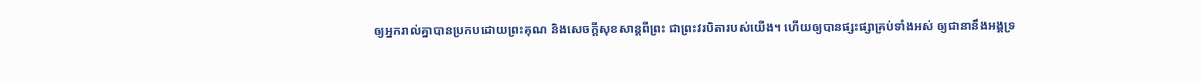ឲ្យអ្នករាល់គ្នាបានប្រកបដោយព្រះគុណ និងសេចក្តីសុខសាន្តពីព្រះ ជាព្រះវរបិតារបស់យើង។ ហើយឲ្យបានផ្សះផ្សាគ្រប់ទាំងអស់ ឲ្យជានានឹងអង្គទ្រ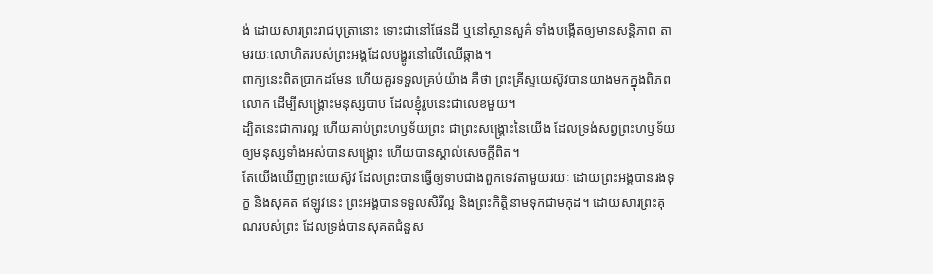ង់ ដោយសារព្រះរាជបុត្រានោះ ទោះជានៅផែនដី ឬនៅស្ថានសួគ៌ ទាំងបង្កើតឲ្យមានសន្ដិភាព តាមរយៈលោហិតរបស់ព្រះអង្គដែលបង្ហូរនៅលើឈើឆ្កាង។
ពាក្យនេះពិតប្រាកដមែន ហើយគួរទទួលគ្រប់យ៉ាង គឺថា ព្រះគ្រីស្ទយេស៊ូវបានយាងមកក្នុងពិភពលោក ដើម្បីសង្គ្រោះមនុស្សបាប ដែលខ្ញុំរូបនេះជាលេខមួយ។
ដ្បិតនេះជាការល្អ ហើយគាប់ព្រះហឫទ័យព្រះ ជាព្រះសង្គ្រោះនៃយើង ដែលទ្រង់សព្វព្រះហឫទ័យឲ្យមនុស្សទាំងអស់បានសង្គ្រោះ ហើយបានស្គាល់សេចក្ដីពិត។
តែយើងឃើញព្រះយេស៊ូវ ដែលព្រះបានធ្វើឲ្យទាបជាងពួកទេវតាមួយរយៈ ដោយព្រះអង្គបានរងទុក្ខ និងសុគត ឥឡូវនេះ ព្រះអង្គបានទទួលសិរីល្អ និងព្រះកិត្តិនាមទុកជាមកុដ។ ដោយសារព្រះគុណរបស់ព្រះ ដែលទ្រង់បានសុគតជំនួស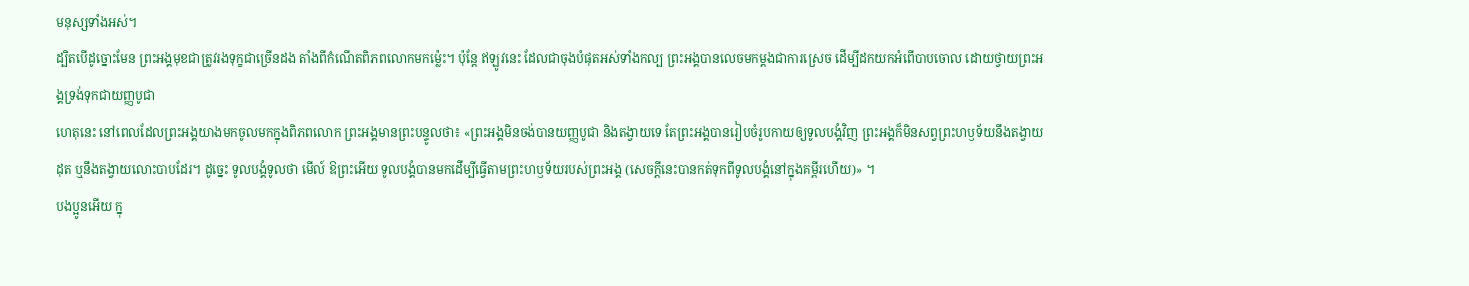មនុស្សទាំងអស់។
ដ្បិតបើដូច្នោះមែន ព្រះអង្គមុខជាត្រូវរងទុក្ខជាច្រើនដង តាំងពីកំណើតពិភពលោកមកម្ល៉េះ។ ប៉ុន្ដែ ឥឡូវនេះ ដែលជាចុងបំផុតអស់ទាំងកល្ប ព្រះអង្គបានលេចមកម្ដងជាការស្រេច ដើម្បីដកយកអំពើបាបចោល ដោយថ្វាយព្រះអង្គទ្រង់ទុកជាយញ្ញបូជា
ហេតុនេះ នៅពេលដែលព្រះអង្គយាងមកចូលមកក្នុងពិភពលោក ព្រះអង្គមានព្រះបន្ទូលថា៖ «ព្រះអង្គមិនចង់បានយញ្ញបូជា និងតង្វាយទេ តែព្រះអង្គបានរៀបចំរូបកាយឲ្យទូលបង្គំវិញ ព្រះអង្គក៏មិនសព្វព្រះហឫទ័យនឹងតង្វាយដុត ឬនឹងតង្វាយលោះបាបដែរ។ ដូច្នេះ ទូលបង្គំទូលថា មើល៍ ឱព្រះអើយ ទូលបង្គំបានមកដើម្បីធ្វើតាមព្រះហឫទ័យរបស់ព្រះអង្គ (សេចក្តីនេះបានកត់ទុកពីទូលបង្គំនៅក្នុងគម្ពីរហើយ)» ។
បងប្អូនអើយ ក្នុ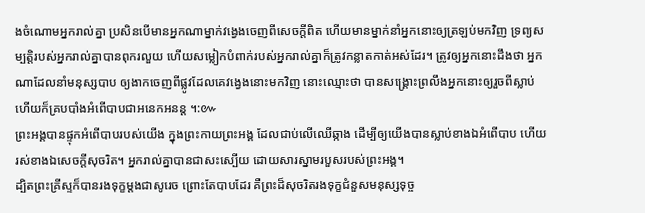ងចំណោមអ្នករាល់គ្នា ប្រសិនបើមានអ្នកណាម្នាក់វង្វេងចេញពីសេចក្តីពិត ហើយមានម្នាក់នាំអ្នកនោះឲ្យត្រឡប់មកវិញ ទ្រព្យសម្បត្តិរបស់អ្នករាល់គ្នាបានពុករលួយ ហើយសម្លៀកបំពាក់របស់អ្នករាល់គ្នាក៏ត្រូវកន្លាតកាត់អស់ដែរ។ ត្រូវឲ្យអ្នកនោះដឹងថា អ្នកណាដែលនាំមនុស្សបាប ឲ្យងាកចេញពីផ្លូវដែលគេវង្វេងនោះមកវិញ នោះឈ្មោះថា បានសង្គ្រោះព្រលឹងអ្នកនោះឲ្យរួចពីស្លាប់ ហើយក៏គ្របបាំងអំពើបាបជាអនេកអនន្ត ។:៚
ព្រះអង្គបានផ្ទុកអំពើបាបរបស់យើង ក្នុងព្រះកាយព្រះអង្គ ដែលជាប់លើឈើឆ្កាង ដើម្បីឲ្យយើងបានស្លាប់ខាងឯអំពើបាប ហើយរស់ខាងឯសេចក្តីសុចរិត។ អ្នករាល់គ្នាបានជាសះស្បើយ ដោយសារស្នាមរបួសរបស់ព្រះអង្គ។
ដ្បិតព្រះគ្រីស្ទក៏បានរងទុក្ខម្តងជាសូរេច ព្រោះតែបាបដែរ គឺព្រះដ៏សុចរិតរងទុក្ខជំនួសមនុស្សទុច្ច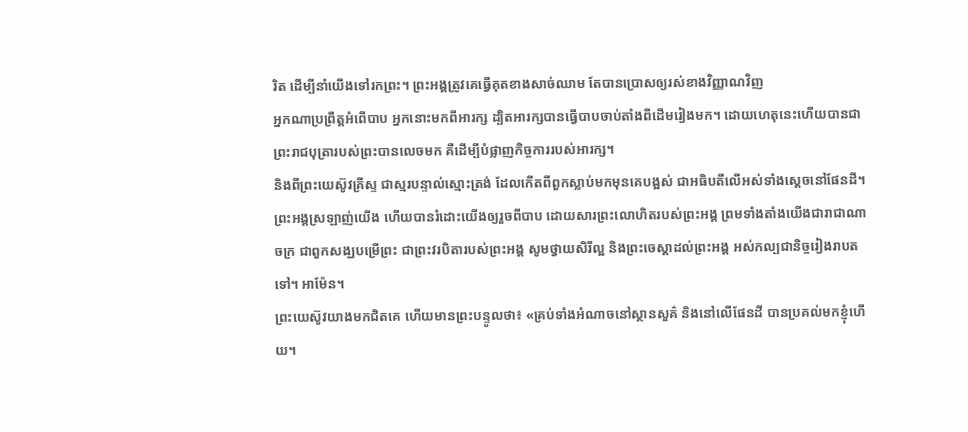រិត ដើម្បីនាំយើងទៅរកព្រះ។ ព្រះអង្គត្រូវគេធ្វើគុតខាងសាច់ឈាម តែបានប្រោសឲ្យរស់ខាងវិញ្ញាណវិញ
អ្នកណាប្រព្រឹត្តអំពើបាប អ្នកនោះមកពីអារក្ស ដ្បិតអារក្សបានធ្វើបាបចាប់តាំងពីដើមរៀងមក។ ដោយហេតុនេះហើយបានជាព្រះរាជបុត្រារបស់ព្រះបានលេចមក គឺដើម្បីបំផ្លាញកិច្ចការរបស់អារក្ស។
និងពីព្រះយេស៊ូវគ្រីស្ទ ជាស្មរបន្ទាល់ស្មោះត្រង់ ដែលកើតពីពួកស្លាប់មកមុនគេបង្អស់ ជាអធិបតីលើអស់ទាំងស្តេចនៅផែនដី។ ព្រះអង្គស្រឡាញ់យើង ហើយបានរំដោះយើងឲ្យរួចពីបាប ដោយសារព្រះលោហិតរបស់ព្រះអង្គ ព្រមទាំងតាំងយើងជារាជាណាចក្រ ជាពួកសង្ឃបម្រើព្រះ ជាព្រះវរបិតារបស់ព្រះអង្គ សូមថ្វាយសិរីល្អ និងព្រះចេស្តាដល់ព្រះអង្គ អស់កល្បជានិច្ចរៀងរាបតទៅ។ អាម៉ែន។
ព្រះយេស៊ូវយាងមកជិតគេ ហើយមានព្រះបន្ទូលថា៖ «គ្រប់ទាំងអំណាចនៅស្ថានសួគ៌ និងនៅលើផែនដី បានប្រគល់មកខ្ញុំហើយ។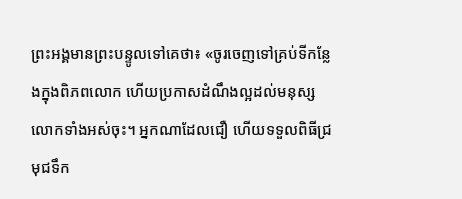ព្រះអង្គមានព្រះបន្ទូលទៅគេថា៖ «ចូរចេញទៅគ្រប់ទីកន្លែងក្នុងពិភពលោក ហើយប្រកាសដំណឹងល្អដល់មនុស្សលោកទាំងអស់ចុះ។ អ្នកណាដែលជឿ ហើយទទួលពិធីជ្រមុជទឹក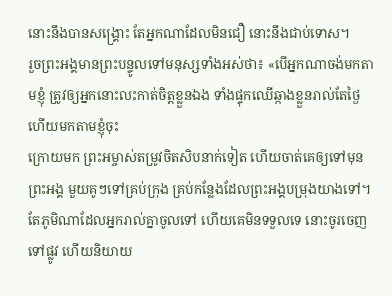នោះនឹងបានសង្គ្រោះ តែអ្នកណាដែលមិនជឿ នោះនឹងជាប់ទោស។
រួចព្រះអង្គមានព្រះបន្ទូលទៅមនុស្សទាំងអស់ថា៖ «បើអ្នកណាចង់មកតាមខ្ញុំ ត្រូវឲ្យអ្នកនោះលះកាត់ចិត្តខ្លួនឯង ទាំងផ្ទុកឈើឆ្កាងខ្លួនរាល់តែថ្ងៃ ហើយមកតាមខ្ញុំចុះ
ក្រោយមក ព្រះអម្ចាស់តម្រូវចិតសិបនាក់ទៀត ហើយចាត់គេឲ្យទៅមុនព្រះអង្គ មួយគូៗទៅគ្រប់ក្រុង គ្រប់កន្លែងដែលព្រះអង្គបម្រុងយាងទៅ។ តែភូមិណាដែលអ្នករាល់គ្នាចូលទៅ ហើយគេមិនទទួលទេ នោះចូរចេញទៅផ្លូវ ហើយនិយាយ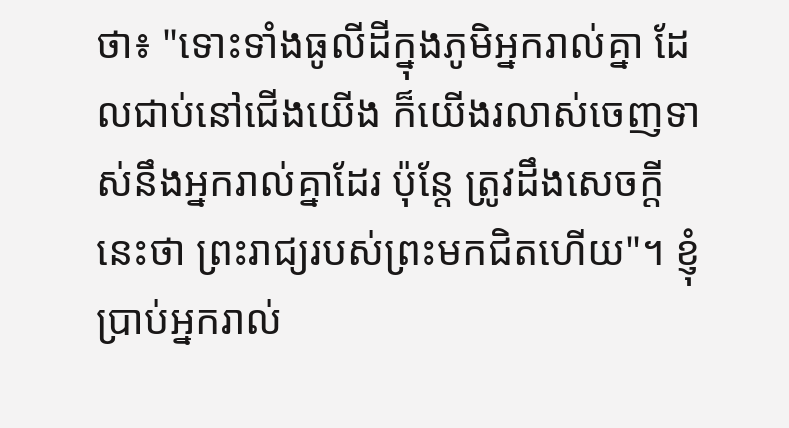ថា៖ "ទោះទាំងធូលីដីក្នុងភូមិអ្នករាល់គ្នា ដែលជាប់នៅជើងយើង ក៏យើងរលាស់ចេញទាស់នឹងអ្នករាល់គ្នាដែរ ប៉ុន្តែ ត្រូវដឹងសេចក្តីនេះថា ព្រះរាជ្យរបស់ព្រះមកជិតហើយ"។ ខ្ញុំប្រាប់អ្នករាល់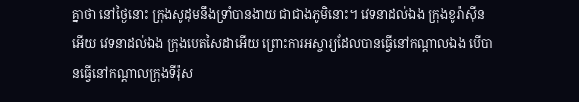គ្នាថា នៅថ្ងៃនោះ ក្រុងសូដុមនឹងទ្រាំបានងាយ ជាជាងភូមិនោះ។ វេទនាដល់ឯង ក្រុងខូរ៉ាស៊ីនអើយ វេទនាដល់ឯង ក្រុងបេតសៃដាអើយ ព្រោះការអស្ចារ្យដែលបានធ្វើនៅកណ្តាលឯង បើបានធ្វើនៅកណ្តាលក្រុងទីរ៉ុស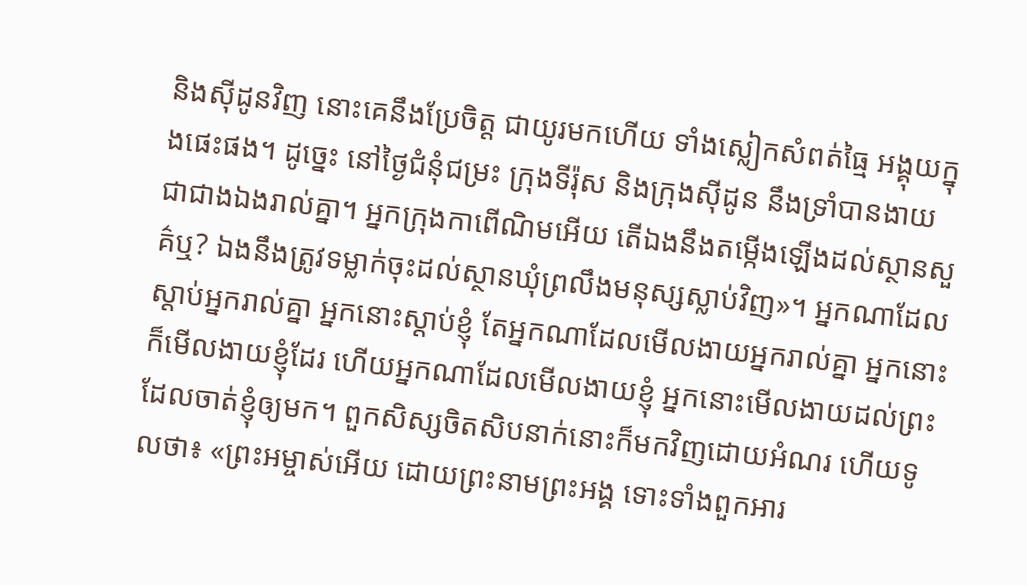និងស៊ីដូនវិញ នោះគេនឹងប្រែចិត្ត ជាយូរមកហើយ ទាំងស្លៀកសំពត់ធ្មៃ អង្គុយក្នុងផេះផង។ ដូច្នេះ នៅថ្ងៃជំនុំជម្រះ ក្រុងទីរ៉ុស និងក្រុងស៊ីដូន នឹងទ្រាំបានងាយ ជាជាងឯងរាល់គ្នា។ អ្នកក្រុងកាពើណិមអើយ តើឯងនឹងតម្កើងឡើងដល់ស្ថានសួគ៌ឬ? ឯងនឹងត្រូវទម្លាក់ចុះដល់ស្ថានឃុំព្រលឹងមនុស្សស្លាប់វិញ»។ អ្នកណាដែលស្តាប់អ្នករាល់គ្នា អ្នកនោះស្តាប់ខ្ញុំ តែអ្នកណាដែលមើលងាយអ្នករាល់គ្នា អ្នកនោះក៏មើលងាយខ្ញុំដែរ ហើយអ្នកណាដែលមើលងាយខ្ញុំ អ្នកនោះមើលងាយដល់ព្រះ ដែលចាត់ខ្ញុំឲ្យមក។ ពួកសិស្សចិតសិបនាក់នោះក៏មកវិញដោយអំណរ ហើយទូលថា៖ «ព្រះអម្ចាស់អើយ ដោយព្រះនាមព្រះអង្គ ទោះទាំងពួកអារ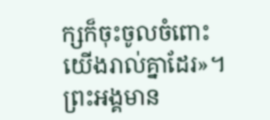ក្សក៏ចុះចូលចំពោះយើងរាល់គ្នាដែរ»។ ព្រះអង្គមាន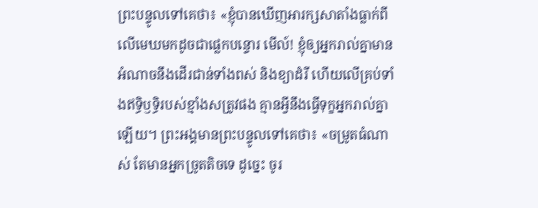ព្រះបន្ទូលទៅគេថា៖ «ខ្ញុំបានឃើញអារក្សសាតាំងធ្លាក់ពីលើមេឃមកដូចជាផ្លេកបន្ទោរ មើល៍! ខ្ញុំឲ្យអ្នករាល់គ្នាមានអំណាចនឹងដើរជាន់ទាំងពស់ និងខ្យាដំរី ហើយលើគ្រប់ទាំងឥទ្ធិឫទ្ធិរបស់ខ្មាំងសត្រូវផង គ្មានអ្វីនឹងធ្វើទុក្ខអ្នករាល់គ្នាឡើយ។ ព្រះអង្គមានព្រះបន្ទូលទៅគេថា៖ «ចម្រូតធំណាស់ តែមានអ្នកច្រូតតិចទេ ដូច្នេះ ចូរ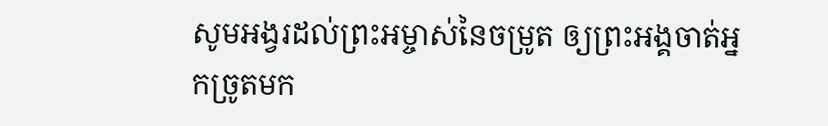សូមអង្វរដល់ព្រះអម្ចាស់នៃចម្រូត ឲ្យព្រះអង្គចាត់អ្នកច្រូតមក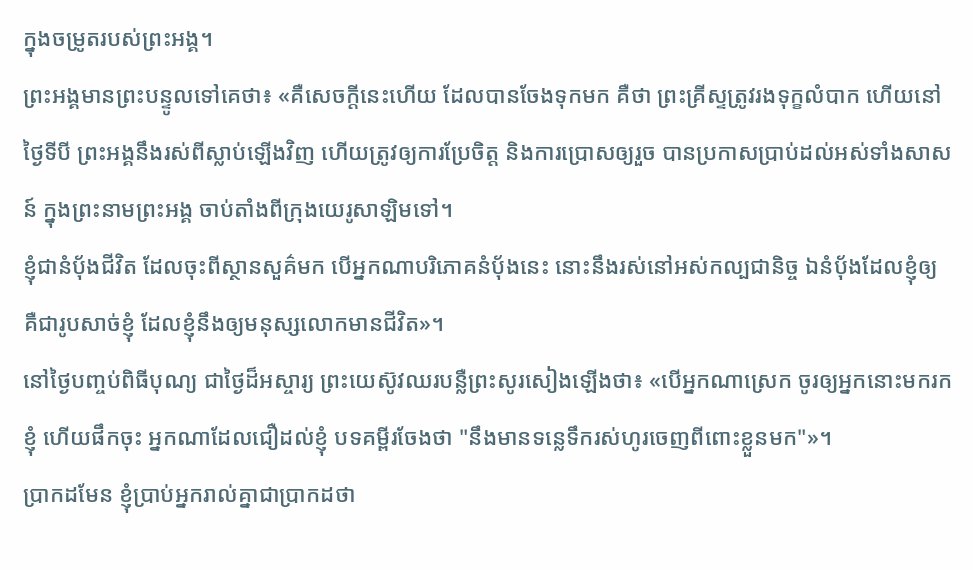ក្នុងចម្រូតរបស់ព្រះអង្គ។
ព្រះអង្គមានព្រះបន្ទូលទៅគេថា៖ «គឺសេចក្តីនេះហើយ ដែលបានចែងទុកមក គឺថា ព្រះគ្រីស្ទត្រូវរងទុក្ខលំបាក ហើយនៅថ្ងៃទីបី ព្រះអង្គនឹងរស់ពីស្លាប់ឡើងវិញ ហើយត្រូវឲ្យការប្រែចិត្ត និងការប្រោសឲ្យរួច បានប្រកាសប្រាប់ដល់អស់ទាំងសាសន៍ ក្នុងព្រះនាមព្រះអង្គ ចាប់តាំងពីក្រុងយេរូសាឡិមទៅ។
ខ្ញុំជានំបុ័ងជីវិត ដែលចុះពីស្ថានសួគ៌មក បើអ្នកណាបរិភោគនំបុ័ងនេះ នោះនឹងរស់នៅអស់កល្បជានិច្ច ឯនំបុ័ងដែលខ្ញុំឲ្យ គឺជារូបសាច់ខ្ញុំ ដែលខ្ញុំនឹងឲ្យមនុស្សលោកមានជីវិត»។
នៅថ្ងៃបញ្ចប់ពិធីបុណ្យ ជាថ្ងៃដ៏អស្ចារ្យ ព្រះយេស៊ូវឈរបន្លឺព្រះសូរសៀងឡើងថា៖ «បើអ្នកណាស្រេក ចូរឲ្យអ្នកនោះមករកខ្ញុំ ហើយផឹកចុះ អ្នកណាដែលជឿដល់ខ្ញុំ បទគម្ពីរចែងថា "នឹងមានទន្លេទឹករស់ហូរចេញពីពោះខ្លួនមក"»។
ប្រាកដមែន ខ្ញុំប្រាប់អ្នករាល់គ្នាជាប្រាកដថា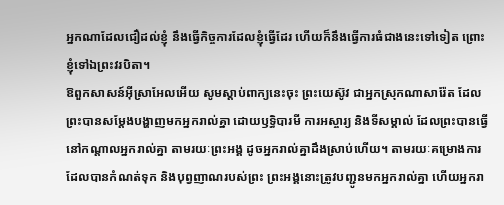អ្នកណាដែលជឿដល់ខ្ញុំ នឹងធ្វើកិច្ចការដែលខ្ញុំធ្វើដែរ ហើយក៏នឹងធ្វើការធំជាងនេះទៅទៀត ព្រោះខ្ញុំទៅឯព្រះវរបិតា។
ឱពួកសាសន៍អ៊ីស្រាអែលអើយ សូមស្តាប់ពាក្យនេះចុះ ព្រះយេស៊ូវ ជាអ្នកស្រុកណាសារ៉ែត ដែលព្រះបានសម្តែងបង្ហាញមកអ្នករាល់គ្នា ដោយឫទ្ធិបារមី ការអស្ចារ្យ និងទីសម្គាល់ ដែលព្រះបានធ្វើនៅកណ្តាលអ្នករាល់គ្នា តាមរយៈព្រះអង្គ ដូចអ្នករាល់គ្នាដឹងស្រាប់ហើយ។ តាមរយៈគម្រោងការដែលបានកំណត់ទុក និងបុព្វញាណរបស់ព្រះ ព្រះអង្គនោះត្រូវបញ្ជូនមកអ្នករាល់គ្នា ហើយអ្នករា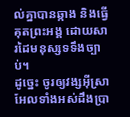ល់គ្នាបានឆ្កាង និងធ្វើគុតព្រះអង្គ ដោយសារដៃមនុស្សទទឹងច្បាប់។
ដូច្នេះ ចូរឲ្យវង្សអ៊ីស្រាអែលទាំងអស់ដឹងប្រា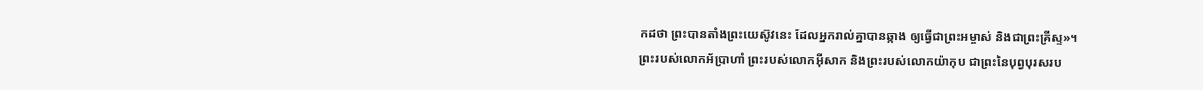កដថា ព្រះបានតាំងព្រះយេស៊ូវនេះ ដែលអ្នករាល់គ្នាបានឆ្កាង ឲ្យធ្វើជាព្រះអម្ចាស់ និងជាព្រះគ្រីស្ទ»។
ព្រះរបស់លោកអ័ប្រាហាំ ព្រះរបស់លោកអ៊ីសាក និងព្រះរបស់លោកយ៉ាកុប ជាព្រះនៃបុព្វបុរសរប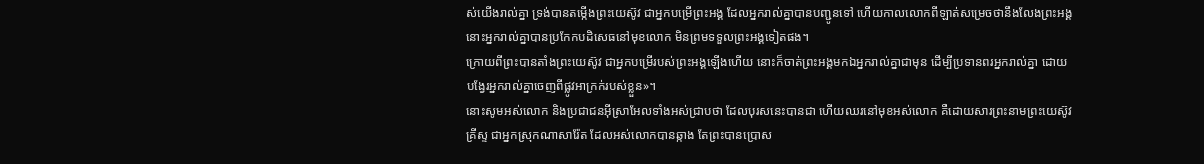ស់យើងរាល់គ្នា ទ្រង់បានតម្កើងព្រះយេស៊ូវ ជាអ្នកបម្រើព្រះអង្គ ដែលអ្នករាល់គ្នាបានបញ្ជូនទៅ ហើយកាលលោកពីឡាត់សម្រេចថានឹងលែងព្រះអង្គ នោះអ្នករាល់គ្នាបានប្រកែកបដិសេធនៅមុខលោក មិនព្រមទទួលព្រះអង្គទៀតផង។
ក្រោយពីព្រះបានតាំងព្រះយេស៊ូវ ជាអ្នកបម្រើរបស់ព្រះអង្គឡើងហើយ នោះក៏ចាត់ព្រះអង្គមកឯអ្នករាល់គ្នាជាមុន ដើម្បីប្រទានពរអ្នករាល់គ្នា ដោយបង្វែរអ្នករាល់គ្នាចេញពីផ្លូវអាក្រក់របស់ខ្លួន»។
នោះសូមអស់លោក និងប្រជាជនអ៊ីស្រាអែលទាំងអស់ជ្រាបថា ដែលបុរសនេះបានជា ហើយឈរនៅមុខអស់លោក គឺដោយសារព្រះនាមព្រះយេស៊ូវគ្រីស្ទ ជាអ្នកស្រុកណាសារ៉ែត ដែលអស់លោកបានឆ្កាង តែព្រះបានប្រោស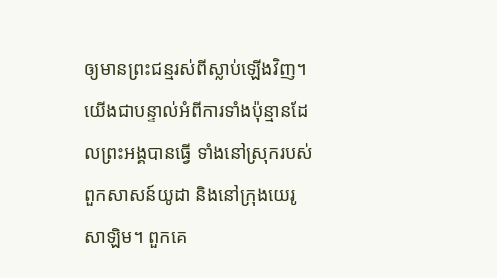ឲ្យមានព្រះជន្មរស់ពីស្លាប់ឡើងវិញ។
យើងជាបន្ទាល់អំពីការទាំងប៉ុន្មានដែលព្រះអង្គបានធ្វើ ទាំងនៅស្រុករបស់ពួកសាសន៍យូដា និងនៅក្រុងយេរូសាឡិម។ ពួកគេ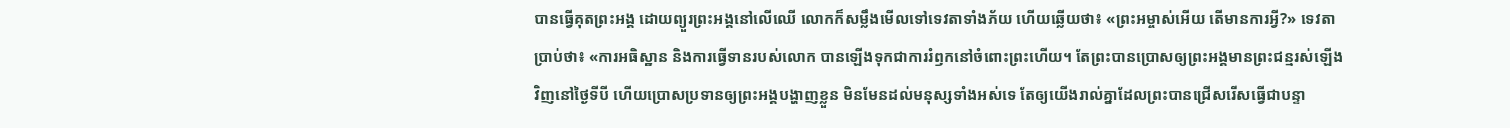បានធ្វើគុតព្រះអង្គ ដោយព្យួរព្រះអង្គនៅលើឈើ លោកក៏សម្លឹងមើលទៅទេវតាទាំងភ័យ ហើយឆ្លើយថា៖ «ព្រះអម្ចាស់អើយ តើមានការអ្វី?» ទេវតាប្រាប់ថា៖ «ការអធិស្ឋាន និងការធ្វើទានរបស់លោក បានឡើងទុកជាការរំឭកនៅចំពោះព្រះហើយ។ តែព្រះបានប្រោសឲ្យព្រះអង្គមានព្រះជន្មរស់ឡើងវិញនៅថ្ងៃទីបី ហើយប្រោសប្រទានឲ្យព្រះអង្គបង្ហាញខ្លួន មិនមែនដល់មនុស្សទាំងអស់ទេ តែឲ្យយើងរាល់គ្នាដែលព្រះបានជ្រើសរើសធ្វើជាបន្ទា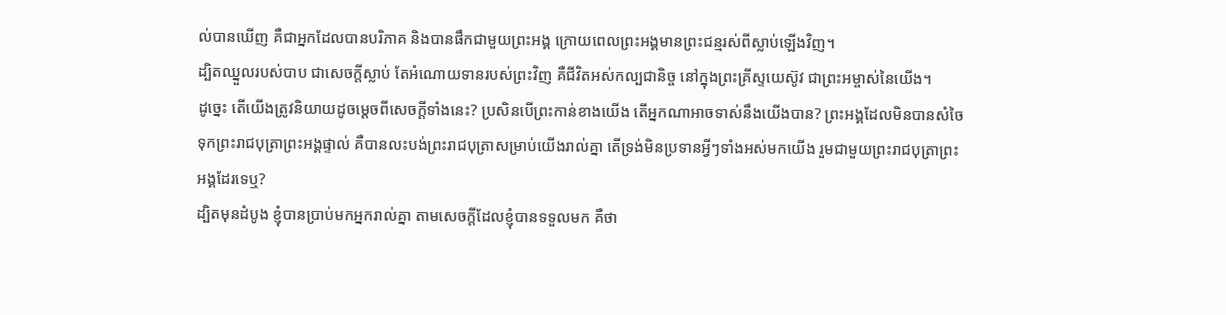ល់បានឃើញ គឺជាអ្នកដែលបានបរិភាគ និងបានផឹកជាមួយព្រះអង្គ ក្រោយពេលព្រះអង្គមានព្រះជន្មរស់ពីស្លាប់ឡើងវិញ។
ដ្បិតឈ្នួលរបស់បាប ជាសេចក្តីស្លាប់ តែអំណោយទានរបស់ព្រះវិញ គឺជីវិតអស់កល្បជានិច្ច នៅក្នុងព្រះគ្រីស្ទយេស៊ូវ ជាព្រះអម្ចាស់នៃយើង។
ដូច្នេះ តើយើងត្រូវនិយាយដូចម្តេចពីសេចក្តីទាំងនេះ? ប្រសិនបើព្រះកាន់ខាងយើង តើអ្នកណាអាចទាស់នឹងយើងបាន? ព្រះអង្គដែលមិនបានសំចៃទុកព្រះរាជបុត្រាព្រះអង្គផ្ទាល់ គឺបានលះបង់ព្រះរាជបុត្រាសម្រាប់យើងរាល់គ្នា តើទ្រង់មិនប្រទានអ្វីៗទាំងអស់មកយើង រួមជាមួយព្រះរាជបុត្រាព្រះអង្គដែរទេឬ?
ដ្បិតមុនដំបូង ខ្ញុំបានប្រាប់មកអ្នករាល់គ្នា តាមសេចក្តីដែលខ្ញុំបានទទួលមក គឺថា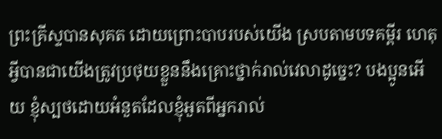ព្រះគ្រីស្ទបានសុគត ដោយព្រោះបាបរបស់យើង ស្របតាមបទគម្ពីរ ហេតុអ្វីបានជាយើងត្រូវប្រថុយខ្លួននឹងគ្រោះថ្នាក់រាល់វេលាដូច្នេះ? បងប្អូនអើយ ខ្ញុំស្បថដោយអំនួតដែលខ្ញុំអួតពីអ្នករាល់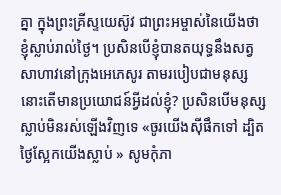គ្នា ក្នុងព្រះគ្រីស្ទយេស៊ូវ ជាព្រះអម្ចាស់នៃយើងថា ខ្ញុំស្លាប់រាល់ថ្ងៃ។ ប្រសិនបើខ្ញុំបានតយុទ្ធនឹងសត្វសាហាវនៅក្រុងអេភេសូរ តាមរបៀបជាមនុស្ស នោះតើមានប្រយោជន៍អ្វីដល់ខ្ញុំ? ប្រសិនបើមនុស្សស្លាប់មិនរស់ឡើងវិញទេ «ចូរយើងស៊ីផឹកទៅ ដ្បិតថ្ងៃស្អែកយើងស្លាប់ » សូមកុំភា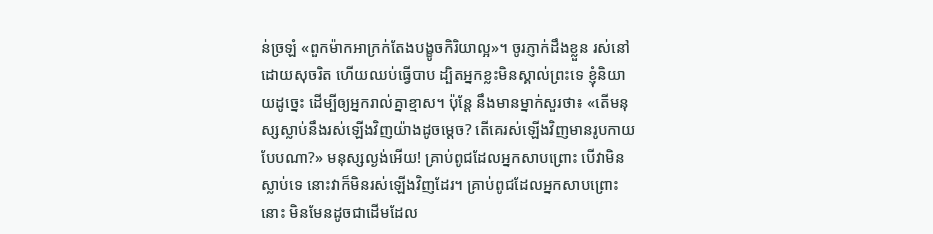ន់ច្រឡំ «ពួកម៉ាកអាក្រក់តែងបង្ខូចកិរិយាល្អ»។ ចូរភ្ញាក់ដឹងខ្លួន រស់នៅដោយសុចរិត ហើយឈប់ធ្វើបាប ដ្បិតអ្នកខ្លះមិនស្គាល់ព្រះទេ ខ្ញុំនិយាយដូច្នេះ ដើម្បីឲ្យអ្នករាល់គ្នាខ្មាស។ ប៉ុន្តែ នឹងមានម្នាក់សួរថា៖ «តើមនុស្សស្លាប់នឹងរស់ឡើងវិញយ៉ាងដូចម្តេច? តើគេរស់ឡើងវិញមានរូបកាយបែបណា?» មនុស្សល្ងង់អើយ! គ្រាប់ពូជដែលអ្នកសាបព្រោះ បើវាមិនស្លាប់ទេ នោះវាក៏មិនរស់ឡើងវិញដែរ។ គ្រាប់ពូជដែលអ្នកសាបព្រោះនោះ មិនមែនដូចជាដើមដែល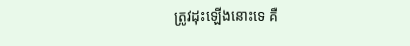ត្រូវដុះឡើងនោះទេ គឺ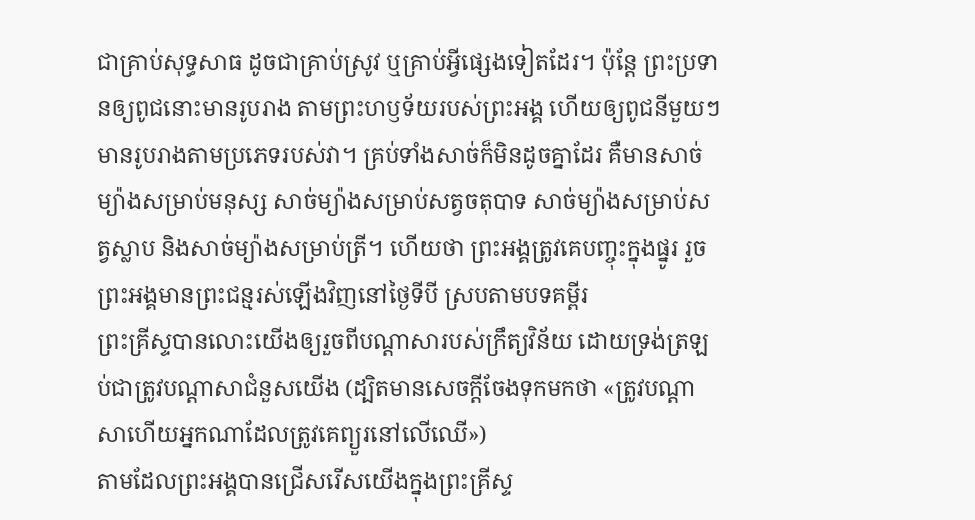ជាគ្រាប់សុទ្ធសាធ ដូចជាគ្រាប់ស្រូវ ឬគ្រាប់អ្វីផ្សេងទៀតដែរ។ ប៉ុន្តែ ព្រះប្រទានឲ្យពូជនោះមានរូបរាង តាមព្រះហឫទ័យរបស់ព្រះអង្គ ហើយឲ្យពូជនីមួយៗ មានរូបរាងតាមប្រភេទរបស់វា។ គ្រប់ទាំងសាច់ក៏មិនដូចគ្នាដែរ គឺមានសាច់ម្យ៉ាងសម្រាប់មនុស្ស សាច់ម្យ៉ាងសម្រាប់សត្វចតុបាទ សាច់ម្យ៉ាងសម្រាប់សត្វស្លាប និងសាច់ម្យ៉ាងសម្រាប់ត្រី។ ហើយថា ព្រះអង្គត្រូវគេបញ្ចុះក្នុងផ្នូរ រួចព្រះអង្គមានព្រះជន្មរស់ឡើងវិញនៅថ្ងៃទីបី ស្របតាមបទគម្ពីរ
ព្រះគ្រីស្ទបានលោះយើងឲ្យរួចពីបណ្ដាសារបស់ក្រឹត្យវិន័យ ដោយទ្រង់ត្រឡប់ជាត្រូវបណ្ដាសាជំនួសយើង (ដ្បិតមានសេចក្ដីចែងទុកមកថា «ត្រូវបណ្ដាសាហើយអ្នកណាដែលត្រូវគេព្យួរនៅលើឈើ»)
តាមដែលព្រះអង្គបានជ្រើសរើសយើងក្នុងព្រះគ្រីស្ទ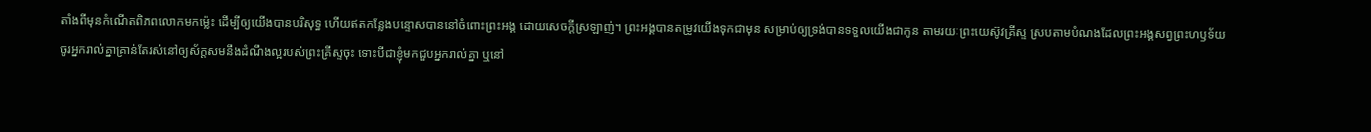តាំងពីមុនកំណើតពិភពលោកមកម៉្លេះ ដើម្បីឲ្យយើងបានបរិសុទ្ធ ហើយឥតកន្លែងបន្ទោសបាននៅចំពោះព្រះអង្គ ដោយសេចក្តីស្រឡាញ់។ ព្រះអង្គបានតម្រូវយើងទុកជាមុន សម្រាប់ឲ្យទ្រង់បានទទួលយើងជាកូន តាមរយៈព្រះយេស៊ូវគ្រីស្ទ ស្របតាមបំណងដែលព្រះអង្គសព្វព្រះហឫទ័យ
ចូរអ្នករាល់គ្នាគ្រាន់តែរស់នៅឲ្យស័ក្តសមនឹងដំណឹងល្អរបស់ព្រះគ្រីស្ទចុះ ទោះបីជាខ្ញុំមកជួបអ្នករាល់គ្នា ឬនៅ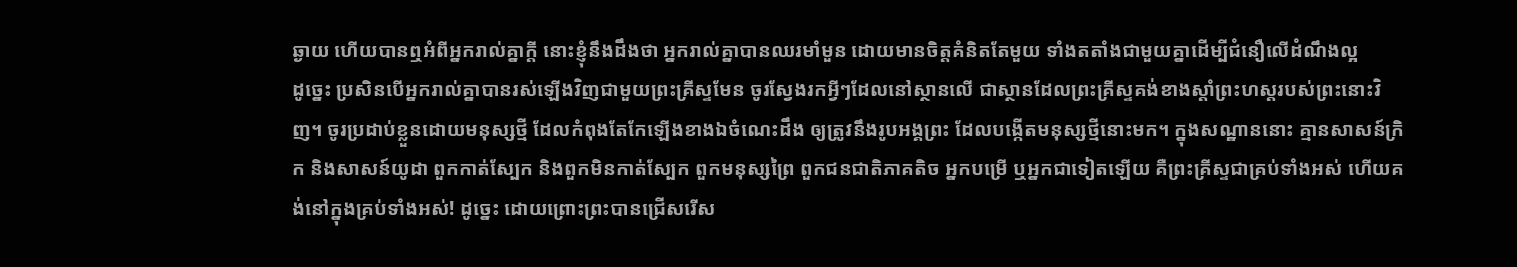ឆ្ងាយ ហើយបានឮអំពីអ្នករាល់គ្នាក្តី នោះខ្ញុំនឹងដឹងថា អ្នករាល់គ្នាបានឈរមាំមួន ដោយមានចិត្តគំនិតតែមួយ ទាំងតតាំងជាមួយគ្នាដើម្បីជំនឿលើដំណឹងល្អ
ដូច្នេះ ប្រសិនបើអ្នករាល់គ្នាបានរស់ឡើងវិញជាមួយព្រះគ្រីស្ទមែន ចូរស្វែងរកអ្វីៗដែលនៅស្ថានលើ ជាស្ថានដែលព្រះគ្រីស្ទគង់ខាងស្តាំព្រះហស្តរបស់ព្រះនោះវិញ។ ចូរប្រដាប់ខ្លួនដោយមនុស្សថ្មី ដែលកំពុងតែកែឡើងខាងឯចំណេះដឹង ឲ្យត្រូវនឹងរូបអង្គព្រះ ដែលបង្កើតមនុស្សថ្មីនោះមក។ ក្នុងសណ្ឋាននោះ គ្មានសាសន៍ក្រិក និងសាសន៍យូដា ពួកកាត់ស្បែក និងពួកមិនកាត់ស្បែក ពួកមនុស្សព្រៃ ពួកជនជាតិភាគតិច អ្នកបម្រើ ឬអ្នកជាទៀតឡើយ គឺព្រះគ្រីស្ទជាគ្រប់ទាំងអស់ ហើយគង់នៅក្នុងគ្រប់ទាំងអស់! ដូច្នេះ ដោយព្រោះព្រះបានជ្រើសរើស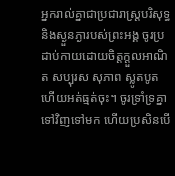អ្នករាល់គ្នាជាប្រជារាស្រ្តបរិសុទ្ធ និងស្ងួនភ្ងារបស់ព្រះអង្គ ចូរប្រដាប់កាយដោយចិត្តក្តួលអាណិត សប្បុរស សុភាព ស្លូតបូត ហើយអត់ធ្មត់ចុះ។ ចូរទ្រាំទ្រគ្នាទៅវិញទៅមក ហើយប្រសិនបើ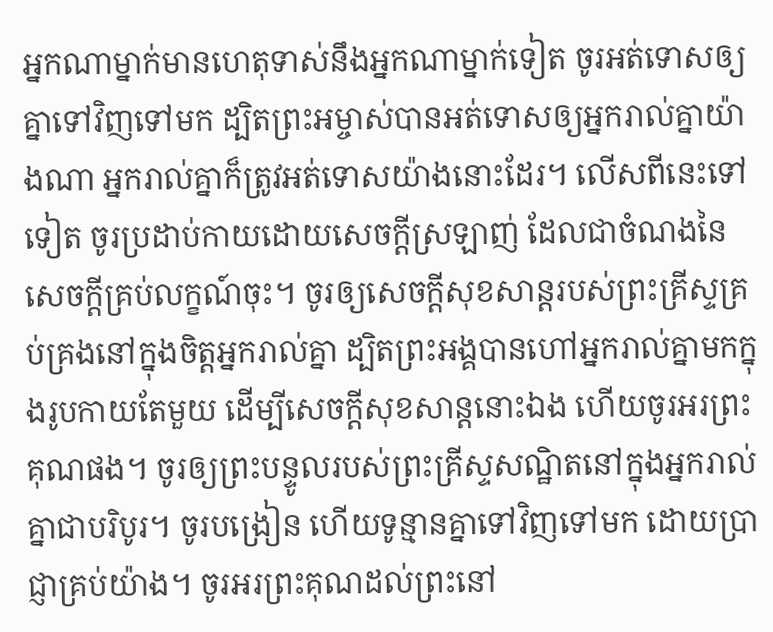អ្នកណាម្នាក់មានហេតុទាស់នឹងអ្នកណាម្នាក់ទៀត ចូរអត់ទោសឲ្យគ្នាទៅវិញទៅមក ដ្បិតព្រះអម្ចាស់បានអត់ទោសឲ្យអ្នករាល់គ្នាយ៉ាងណា អ្នករាល់គ្នាក៏ត្រូវអត់ទោសយ៉ាងនោះដែរ។ លើសពីនេះទៅទៀត ចូរប្រដាប់កាយដោយសេចក្តីស្រឡាញ់ ដែលជាចំណងនៃសេចក្តីគ្រប់លក្ខណ៍ចុះ។ ចូរឲ្យសេចក្តីសុខសាន្តរបស់ព្រះគ្រីស្ទគ្រប់គ្រងនៅក្នុងចិត្តអ្នករាល់គ្នា ដ្បិតព្រះអង្គបានហៅអ្នករាល់គ្នាមកក្នុងរូបកាយតែមួយ ដើម្បីសេចក្ដីសុខសាន្តនោះឯង ហើយចូរអរព្រះគុណផង។ ចូរឲ្យព្រះបន្ទូលរបស់ព្រះគ្រីស្ទសណ្ឋិតនៅក្នុងអ្នករាល់គ្នាជាបរិបូរ។ ចូរបង្រៀន ហើយទូន្មានគ្នាទៅវិញទៅមក ដោយប្រាជ្ញាគ្រប់យ៉ាង។ ចូរអរព្រះគុណដល់ព្រះនៅ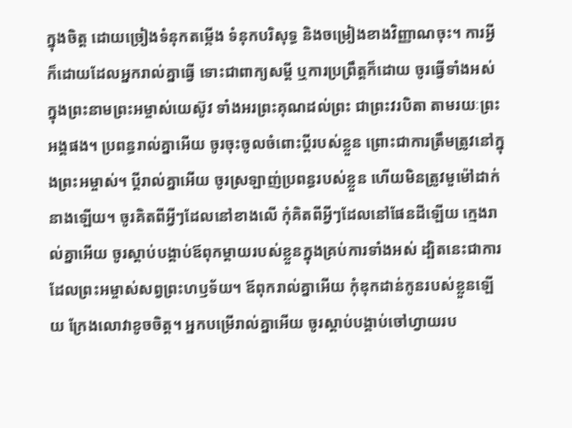ក្នុងចិត្ត ដោយច្រៀងទំនុកតម្កើង ទំនុកបរិសុទ្ធ និងចម្រៀងខាងវិញ្ញាណចុះ។ ការអ្វីក៏ដោយដែលអ្នករាល់គ្នាធ្វើ ទោះជាពាក្យសម្ដី ឬការប្រព្រឹត្តក៏ដោយ ចូរធ្វើទាំងអស់ក្នុងព្រះនាមព្រះអម្ចាស់យេស៊ូវ ទាំងអរព្រះគុណដល់ព្រះ ជាព្រះវរបិតា តាមរយៈព្រះអង្គផង។ ប្រពន្ធរាល់គ្នាអើយ ចូរចុះចូលចំពោះប្តីរបស់ខ្លួន ព្រោះជាការត្រឹមត្រូវនៅក្នុងព្រះអម្ចាស់។ ប្ដីរាល់គ្នាអើយ ចូរស្រឡាញ់ប្រពន្ធរបស់ខ្លួន ហើយមិនត្រូវមួម៉ៅដាក់នាងឡើយ។ ចូរគិតពីអ្វីៗដែលនៅខាងលើ កុំគិតពីអ្វីៗដែលនៅផែនដីឡើយ ក្មេងរាល់គ្នាអើយ ចូរស្តាប់បង្គាប់ឪពុកម្តាយរបស់ខ្លួនក្នុងគ្រប់ការទាំងអស់ ដ្បិតនេះជាការដែលព្រះអម្ចាស់សព្វព្រះហឫទ័យ។ ឪពុករាល់គ្នាអើយ កុំឌុកដាន់កូនរបស់ខ្លួនឡើយ ក្រែងលោវាខូចចិត្ត។ អ្នកបម្រើរាល់គ្នាអើយ ចូរស្តាប់បង្គាប់ចៅហ្វាយរប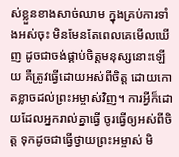ស់ខ្លួនខាងសាច់ឈាម ក្នុងគ្រប់ការទាំងអស់ចុះ មិនមែនតែពេលគេមើលឃើញ ដូចជាចង់ផ្គាប់ចិត្តមនុស្សនោះឡើយ គឺត្រូវធ្វើដោយអស់ពីចិត្ត ដោយកោតខ្លាចដល់ព្រះអម្ចាស់វិញ។ ការអ្វីក៏ដោយដែលអ្នករាល់គ្នាធ្វើ ចូរធ្វើឲ្យអស់ពីចិត្ត ទុកដូចជាធ្វើថ្វាយព្រះអម្ចាស់ មិ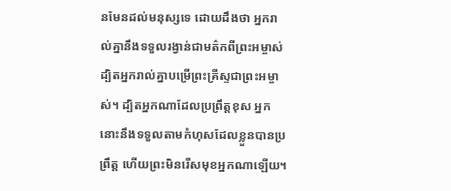នមែនដល់មនុស្សទេ ដោយដឹងថា អ្នករាល់គ្នានឹងទទួលរង្វាន់ជាមត៌កពីព្រះអម្ចាស់ ដ្បិតអ្នករាល់គ្នាបម្រើព្រះគ្រីស្ទជាព្រះអម្ចាស់។ ដ្បិតអ្នកណាដែលប្រព្រឹត្តខុស អ្នកនោះនឹងទទួលតាមកំហុសដែលខ្លួនបានប្រព្រឹត្ត ហើយព្រះមិនរើសមុខអ្នកណាឡើយ។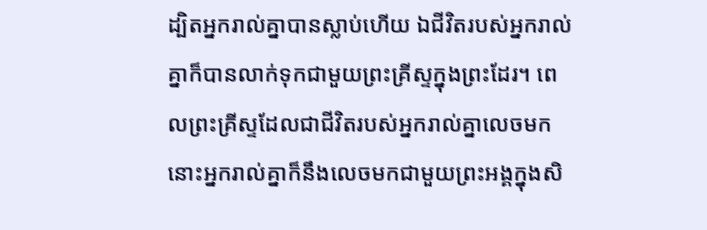ដ្បិតអ្នករាល់គ្នាបានស្លាប់ហើយ ឯជីវិតរបស់អ្នករាល់គ្នាក៏បានលាក់ទុកជាមួយព្រះគ្រីស្ទក្នុងព្រះដែរ។ ពេលព្រះគ្រីស្ទដែលជាជីវិតរបស់អ្នករាល់គ្នាលេចមក នោះអ្នករាល់គ្នាក៏នឹងលេចមកជាមួយព្រះអង្គក្នុងសិ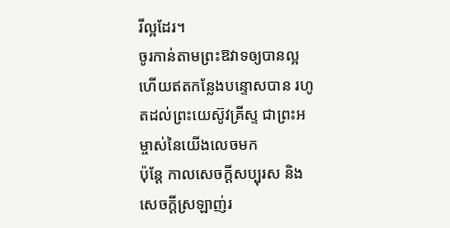រីល្អដែរ។
ចូរកាន់តាមព្រះឱវាទឲ្យបានល្អ ហើយឥតកន្លែងបន្ទោសបាន រហូតដល់ព្រះយេស៊ូវគ្រីស្ទ ជាព្រះអម្ចាស់នៃយើងលេចមក
ប៉ុន្ដែ កាលសេចក្ដីសប្បុរស និងសេចក្ដីស្រឡាញ់រ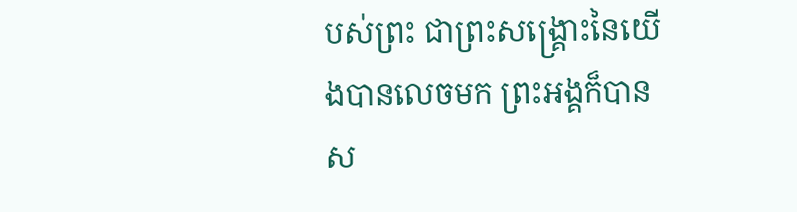បស់ព្រះ ជាព្រះសង្គ្រោះនៃយើងបានលេចមក ព្រះអង្គក៏បានស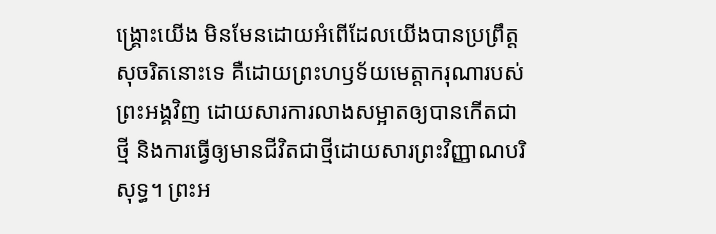ង្គ្រោះយើង មិនមែនដោយអំពើដែលយើងបានប្រព្រឹត្តសុចរិតនោះទេ គឺដោយព្រះហឫទ័យមេត្តាករុណារបស់ព្រះអង្គវិញ ដោយសារការលាងសម្អាតឲ្យបានកើតជាថ្មី និងការធ្វើឲ្យមានជីវិតជាថ្មីដោយសារព្រះវិញ្ញាណបរិសុទ្ធ។ ព្រះអ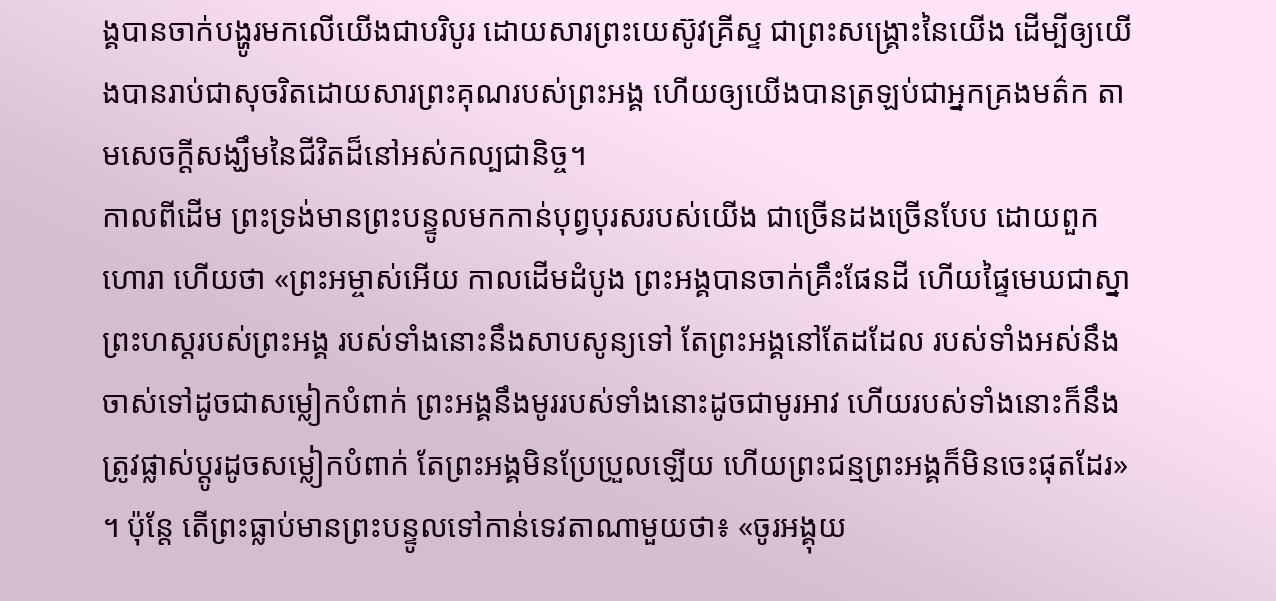ង្គបានចាក់បង្ហូរមកលើយើងជាបរិបូរ ដោយសារព្រះយេស៊ូវគ្រីស្ទ ជាព្រះសង្គ្រោះនៃយើង ដើម្បីឲ្យយើងបានរាប់ជាសុចរិតដោយសារព្រះគុណរបស់ព្រះអង្គ ហើយឲ្យយើងបានត្រឡប់ជាអ្នកគ្រងមត៌ក តាមសេចក្ដីសង្ឃឹមនៃជីវិតដ៏នៅអស់កល្បជានិច្ច។
កាលពីដើម ព្រះទ្រង់មានព្រះបន្ទូលមកកាន់បុព្វបុរសរបស់យើង ជាច្រើនដងច្រើនបែប ដោយពួកហោរា ហើយថា «ព្រះអម្ចាស់អើយ កាលដើមដំបូង ព្រះអង្គបានចាក់គ្រឹះផែនដី ហើយផ្ទៃមេឃជាស្នាព្រះហស្តរបស់ព្រះអង្គ របស់ទាំងនោះនឹងសាបសូន្យទៅ តែព្រះអង្គនៅតែដដែល របស់ទាំងអស់នឹងចាស់ទៅដូចជាសម្លៀកបំពាក់ ព្រះអង្គនឹងមូររបស់ទាំងនោះដូចជាមូរអាវ ហើយរបស់ទាំងនោះក៏នឹងត្រូវផ្លាស់ប្តូរដូចសម្លៀកបំពាក់ តែព្រះអង្គមិនប្រែប្រួលឡើយ ហើយព្រះជន្មព្រះអង្គក៏មិនចេះផុតដែរ» ។ ប៉ុន្តែ តើព្រះធ្លាប់មានព្រះបន្ទូលទៅកាន់ទេវតាណាមួយថា៖ «ចូរអង្គុយ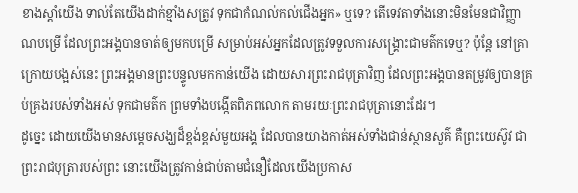ខាងស្តាំយើង ទាល់តែយើងដាក់ខ្មាំងសត្រូវ ទុកជាកំណល់កល់ជើងអ្នក» ឬទេ? តើទេវតាទាំងនោះមិនមែនជាវិញ្ញាណបម្រើ ដែលព្រះអង្គបានចាត់ឲ្យមកបម្រើ សម្រាប់អស់អ្នកដែលត្រូវទទួលការសង្គ្រោះជាមត៌កទេឬ? ប៉ុន្តែ នៅគ្រាក្រោយបង្អស់នេះ ព្រះអង្គមានព្រះបន្ទូលមកកាន់យើង ដោយសារព្រះរាជបុត្រាវិញ ដែលព្រះអង្គបានតម្រូវឲ្យបានគ្រប់គ្រងរបស់ទាំងអស់ ទុកជាមត៌ក ព្រមទាំងបង្កើតពិភពលោក តាមរយៈព្រះរាជបុត្រានោះដែរ។
ដូច្នេះ ដោយយើងមានសម្តេចសង្ឃដ៏ខ្ពង់ខ្ពស់មួយអង្គ ដែលបានយាងកាត់អស់ទាំងជាន់ស្ថានសួគ៌ គឺព្រះយេស៊ូវ ជាព្រះរាជបុត្រារបស់ព្រះ នោះយើងត្រូវកាន់ជាប់តាមជំនឿដែលយើងប្រកាស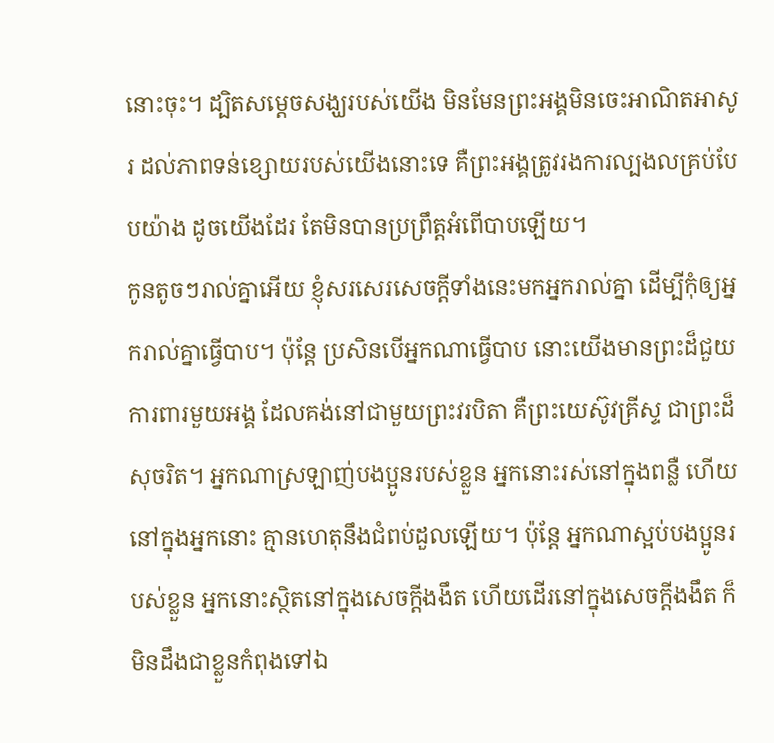នោះចុះ។ ដ្បិតសម្តេចសង្ឃរបស់យើង មិនមែនព្រះអង្គមិនចេះអាណិតអាសូរ ដល់ភាពទន់ខ្សោយរបស់យើងនោះទេ គឺព្រះអង្គត្រូវរងការល្បងលគ្រប់បែបយ៉ាង ដូចយើងដែរ តែមិនបានប្រព្រឹត្តអំពើបាបឡើយ។
កូនតូចៗរាល់គ្នាអើយ ខ្ញុំសរសេរសេចក្ដីទាំងនេះមកអ្នករាល់គ្នា ដើម្បីកុំឲ្យអ្នករាល់គ្នាធ្វើបាប។ ប៉ុន្ដែ ប្រសិនបើអ្នកណាធ្វើបាប នោះយើងមានព្រះដ៏ជួយការពារមួយអង្គ ដែលគង់នៅជាមួយព្រះវរបិតា គឺព្រះយេស៊ូវគ្រីស្ទ ជាព្រះដ៏សុចរិត។ អ្នកណាស្រឡាញ់បងប្អូនរបស់ខ្លួន អ្នកនោះរស់នៅក្នុងពន្លឺ ហើយនៅក្នុងអ្នកនោះ គ្មានហេតុនឹងជំពប់ដួលឡើយ។ ប៉ុន្ដែ អ្នកណាស្អប់បងប្អូនរបស់ខ្លួន អ្នកនោះស្ថិតនៅក្នុងសេចក្ដីងងឹត ហើយដើរនៅក្នុងសេចក្ដីងងឹត ក៏មិនដឹងជាខ្លួនកំពុងទៅឯ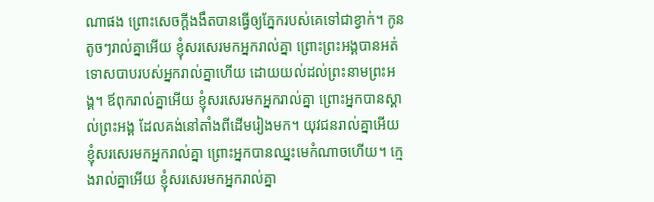ណាផង ព្រោះសេចក្ដីងងឹតបានធ្វើឲ្យភ្នែករបស់គេទៅជាខ្វាក់។ កូនតូចៗរាល់គ្នាអើយ ខ្ញុំសរសេរមកអ្នករាល់គ្នា ព្រោះព្រះអង្គបានអត់ទោសបាបរបស់អ្នករាល់គ្នាហើយ ដោយយល់ដល់ព្រះនាមព្រះអង្គ។ ឪពុករាល់គ្នាអើយ ខ្ញុំសរសេរមកអ្នករាល់គ្នា ព្រោះអ្នកបានស្គាល់ព្រះអង្គ ដែលគង់នៅតាំងពីដើមរៀងមក។ យុវជនរាល់គ្នាអើយ ខ្ញុំសរសេរមកអ្នករាល់គ្នា ព្រោះអ្នកបានឈ្នះមេកំណាចហើយ។ ក្មេងរាល់គ្នាអើយ ខ្ញុំសរសេរមកអ្នករាល់គ្នា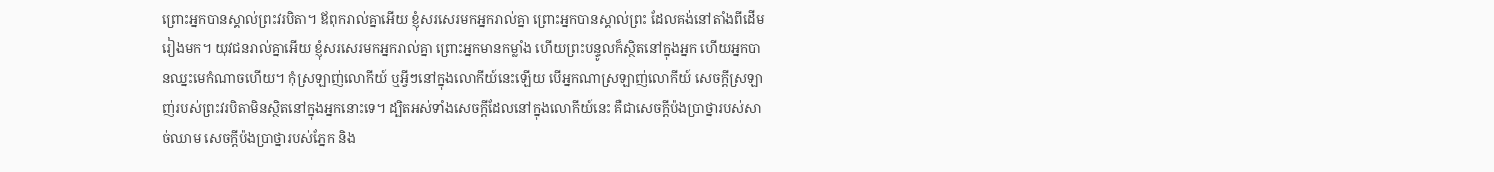ព្រោះអ្នកបានស្គាល់ព្រះវរបិតា។ ឪពុករាល់គ្នាអើយ ខ្ញុំសរសេរមកអ្នករាល់គ្នា ព្រោះអ្នកបានស្គាល់ព្រះ ដែលគង់នៅតាំងពីដើមរៀងមក។ យុវជនរាល់គ្នាអើយ ខ្ញុំសរសេរមកអ្នករាល់គ្នា ព្រោះអ្នកមានកម្លាំង ហើយព្រះបន្ទូលក៏ស្ថិតនៅក្នុងអ្នក ហើយអ្នកបានឈ្នះមេកំណាចហើយ។ កុំស្រឡាញ់លោកីយ៍ ឬអ្វីៗនៅក្នុងលោកីយ៍នេះឡើយ បើអ្នកណាស្រឡាញ់លោកីយ៍ សេចក្ដីស្រឡាញ់របស់ព្រះវរបិតាមិនស្ថិតនៅក្នុងអ្នកនោះទេ។ ដ្បិតអស់ទាំងសេចក្ដីដែលនៅក្នុងលោកីយ៍នេះ គឺជាសេចក្ដីប៉ងប្រាថ្នារបស់សាច់ឈាម សេចក្ដីប៉ងប្រាថ្នារបស់ភ្នែក និង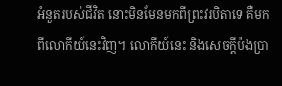អំនួតរបស់ជីវិត នោះមិនមែនមកពីព្រះវរបិតាទេ គឺមកពីលោកីយ៍នេះវិញ។ លោកីយ៍នេះ និងសេចក្ដីប៉ងប្រា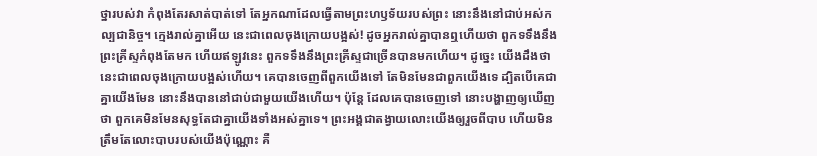ថ្នារបស់វា កំពុងតែរសាត់បាត់ទៅ តែអ្នកណាដែលធ្វើតាមព្រះហឫទ័យរបស់ព្រះ នោះនឹងនៅជាប់អស់កល្បជានិច្ច។ ក្មេងរាល់គ្នាអើយ នេះជាពេលចុងក្រោយបង្អស់! ដូចអ្នករាល់គ្នាបានឮហើយថា ពួកទទឹងនឹងព្រះគ្រីស្ទកំពុងតែមក ហើយឥឡូវនេះ ពួកទទឹងនឹងព្រះគ្រីស្ទជាច្រើនបានមកហើយ។ ដូច្នេះ យើងដឹងថា នេះជាពេលចុងក្រោយបង្អស់ហើយ។ គេបានចេញពីពួកយើងទៅ តែមិនមែនជាពួកយើងទេ ដ្បិតបើគេជាគ្នាយើងមែន នោះនឹងបាននៅជាប់ជាមួយយើងហើយ។ ប៉ុន្ដែ ដែលគេបានចេញទៅ នោះបង្ហាញឲ្យឃើញថា ពួកគេមិនមែនសុទ្ធតែជាគ្នាយើងទាំងអស់គ្នាទេ។ ព្រះអង្គជាតង្វាយលោះយើងឲ្យរួចពីបាប ហើយមិនត្រឹមតែលោះបាបរបស់យើងប៉ុណ្ណោះ គឺ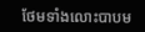ថែមទាំងលោះបាបម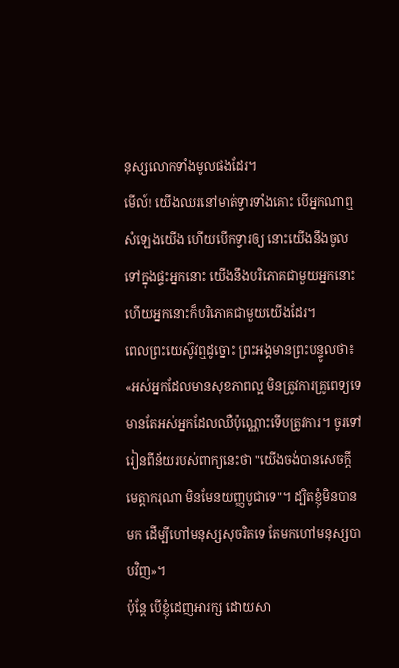នុស្សលោកទាំងមូលផងដែរ។
មើល៍! យើងឈរនៅមាត់ទ្វារទាំងគោះ បើអ្នកណាឮសំឡេងយើង ហើយបើកទ្វារឲ្យ នោះយើងនឹងចូលទៅក្នុងផ្ទះអ្នកនោះ យើងនឹងបរិភោគជាមួយអ្នកនោះ ហើយអ្នកនោះក៏បរិភោគជាមួយយើងដែរ។
ពេលព្រះយេស៊ូវឮដូច្នោះ ព្រះអង្គមានព្រះបន្ទូលថា៖ «អស់អ្នកដែលមានសុខភាពល្អ មិនត្រូវការគ្រូពេទ្យទេ មានតែអស់អ្នកដែលឈឺប៉ុណ្ណោះទើបត្រូវការ។ ចូរទៅរៀនពីន័យរបស់ពាក្យនេះថា "យើងចង់បានសេចក្ដីមេត្តាករុណា មិនមែនយញ្ញបូជាទេ"។ ដ្បិតខ្ញុំមិនបានមក ដើម្បីហៅមនុស្សសុចរិតទេ តែមកហៅមនុស្សបាបវិញ»។
ប៉ុន្តែ បើខ្ញុំដេញអារក្ស ដោយសា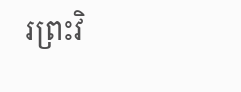រព្រះវិ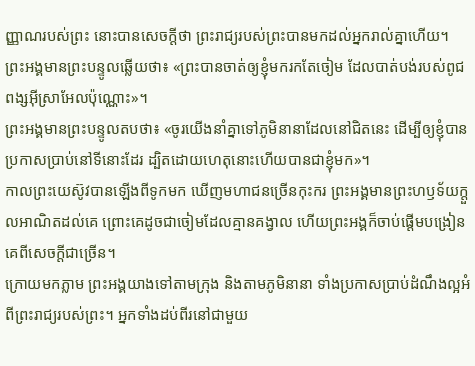ញ្ញាណរបស់ព្រះ នោះបានសេចក្ដីថា ព្រះរាជ្យរបស់ព្រះបានមកដល់អ្នករាល់គ្នាហើយ។
ព្រះអង្គមានព្រះបន្ទូលឆ្លើយថា៖ «ព្រះបានចាត់ឲ្យខ្ញុំមករកតែចៀម ដែលបាត់បង់របស់ពូជពង្សអ៊ីស្រាអែលប៉ុណ្ណោះ»។
ព្រះអង្គមានព្រះបន្ទូលតបថា៖ «ចូរយើងនាំគ្នាទៅភូមិនានាដែលនៅជិតនេះ ដើម្បីឲ្យខ្ញុំបានប្រកាសប្រាប់នៅទីនោះដែរ ដ្បិតដោយហេតុនោះហើយបានជាខ្ញុំមក»។
កាលព្រះយេស៊ូវបានឡើងពីទូកមក ឃើញមហាជនច្រើនកុះករ ព្រះអង្គមានព្រះហឫទ័យក្តួលអាណិតដល់គេ ព្រោះគេដូចជាចៀមដែលគ្មានគង្វាល ហើយព្រះអង្គក៏ចាប់ផ្ដើមបង្រៀនគេពីសេចក្តីជាច្រើន។
ក្រោយមកភ្លាម ព្រះអង្គយាងទៅតាមក្រុង និងតាមភូមិនានា ទាំងប្រកាសប្រាប់ដំណឹងល្អអំពីព្រះរាជ្យរបស់ព្រះ។ អ្នកទាំងដប់ពីរនៅជាមួយ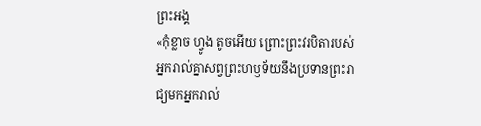ព្រះអង្គ
«កុំខ្លាច ហ្វូង តូចអើយ ព្រោះព្រះវរបិតារបស់អ្នករាល់គ្នាសព្វព្រះហឫទ័យនឹងប្រទានព្រះរាជ្យមកអ្នករាល់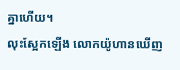គ្នាហើយ។
លុះស្អែកឡើង លោកយ៉ូហានឃើញ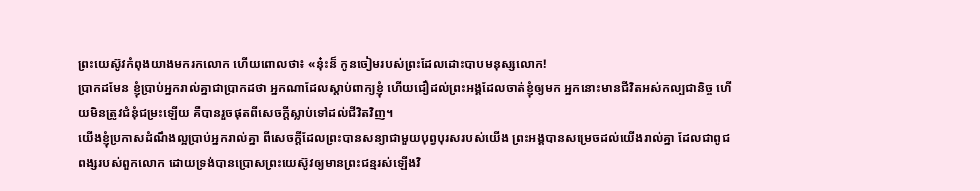ព្រះយេស៊ូវកំពុងយាងមករកលោក ហើយពោលថា៖ «ន៎ុះន៏ កូនចៀមរបស់ព្រះដែលដោះបាបមនុស្សលោក!
ប្រាកដមែន ខ្ញុំប្រាប់អ្នករាល់គ្នាជាប្រាកដថា អ្នកណាដែលស្តាប់ពាក្យខ្ញុំ ហើយជឿដល់ព្រះអង្គដែលចាត់ខ្ញុំឲ្យមក អ្នកនោះមានជីវិតអស់កល្បជានិច្ច ហើយមិនត្រូវជំនុំជម្រះឡើយ គឺបានរួចផុតពីសេចក្តីស្លាប់ទៅដល់ជីវិតវិញ។
យើងខ្ញុំប្រកាសដំណឹងល្អប្រាប់អ្នករាល់គ្នា ពីសេចក្តីដែលព្រះបានសន្យាជាមួយបុព្វបុរសរបស់យើង ព្រះអង្គបានសម្រេចដល់យើងរាល់គ្នា ដែលជាពូជពង្សរបស់ពួកលោក ដោយទ្រង់បានប្រោសព្រះយេស៊ូវឲ្យមានព្រះជន្មរស់ឡើងវិ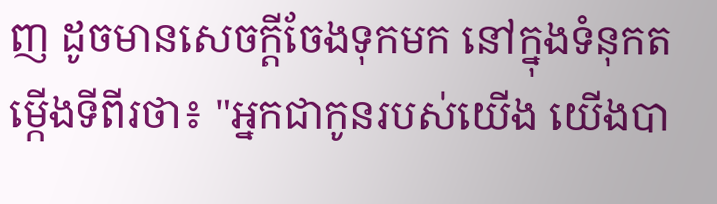ញ ដូចមានសេចក្តីចែងទុកមក នៅក្នុងទំនុកតម្កើងទីពីរថា៖ "អ្នកជាកូនរបស់យើង យើងបា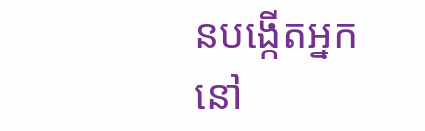នបង្កើតអ្នកនៅ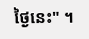ថ្ងៃនេះ" ។